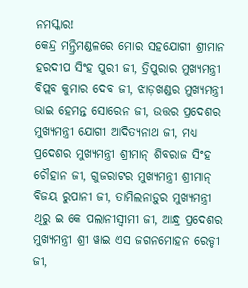ନମସ୍କାର!
କେନ୍ଦ୍ର ମନ୍ତ୍ରିମଣ୍ଡଳରେ ମୋର ସହଯୋଗୀ ଶ୍ରୀମାନ ହରଦୀପ ସିଂହ ପୁରୀ ଜୀ, ତ୍ରିପୁରାର ମୁଖ୍ୟମନ୍ତ୍ରୀ ବିପ୍ଲବ କୁମାର ଦେବ ଜୀ, ଝାଡ଼ଖଣ୍ଡର ମୁଖ୍ୟମନ୍ତ୍ରୀ ଭାଇ ହେମନ୍ତ ସୋରେନ ଜୀ, ଉତ୍ତର ପ୍ରଦେଶର ମୁଖ୍ୟମନ୍ତ୍ରୀ ଯୋଗୀ ଆଦିତ୍ୟନାଥ ଜୀ, ମଧ୍ୟ ପ୍ରଦେଶର ମୁଖ୍ୟମନ୍ତ୍ରୀ ଶ୍ରୀମାନ୍ ଶିବରାଜ ସିଂହ ଚୌହାନ ଜୀ, ଗୁଜରାଟର ମୁଖ୍ୟମନ୍ତ୍ରୀ ଶ୍ରୀମାନ୍ ବିଜୟ ରୁପାନୀ ଜୀ, ତାମିଲନାଡ଼ୁର ମୁଖ୍ୟମନ୍ତ୍ରୀ ଥିରୁ ଇ କେ ପଲାନୀସ୍ୱୀମୀ ଜୀ, ଆନ୍ଧ୍ର ପ୍ରଦେଶର ମୁଖ୍ୟମନ୍ତ୍ରୀ ଶ୍ରୀ ୱାଇ ଏସ ଜଗନମୋହନ ରେଡ୍ଡୀ ଜୀ,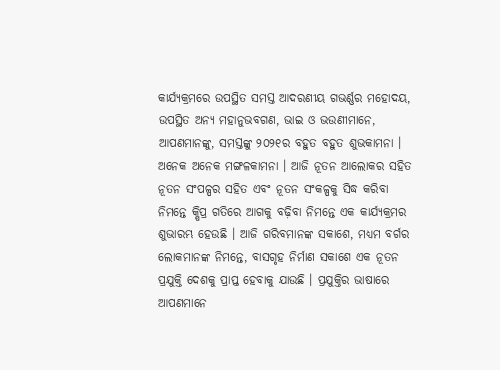କାର୍ଯ୍ୟକ୍ରମରେ ଉପସ୍ଥିତ ସମସ୍ତ ଆଦରଣୀୟ ଗଭର୍ଣ୍ଣର ମହୋଦୟ, ଉପସ୍ଥିତ ଅନ୍ୟ ମହାନୁଭବଗଣ, ଭାଇ ଓ ଭଉଣୀମାନେ, ଆପଣମାନଙ୍କୁ, ସମସ୍ତଙ୍କୁ ୨୦୨୧ର ବହୁତ ବହୁତ ଶୁଭକାମନା । ଅନେକ ଅନେକ ମଙ୍ଗଳକାମନା । ଆଜି ନୂତନ ଆଲୋକର ସହିତ ନୂତନ ସଂପଳ୍ପର ସହିତ ଏବଂ ନୂତନ ସଂକଳ୍ପକୁ ସିଦ୍ଧ କରିବା ନିମନ୍ତେ କ୍ଷିପ୍ର ଗତିରେ ଆଗକୁ ବଢ଼ିବା ନିମନ୍ତେ ଏକ କାର୍ଯ୍ୟକ୍ରମର ଶୁଭାରମ୍ଭ ହେଉଛି । ଆଜି ଗରିବମାନଙ୍କ ସକାଶେ, ମଧ୍ୟମ ବର୍ଗର ଲୋକମାନଙ୍କ ନିମନ୍ତେ, ବାସଗୃହ ନିର୍ମାଣ ସକାଶେ ଏକ ନୂତନ ପ୍ରଯୁକ୍ତି ଦେଶକୁ ପ୍ରାପ୍ତ ହେବାକୁ ଯାଉଛି । ପ୍ରଯୁକ୍ତିର ଭାଷାରେ ଆପଣମାନେ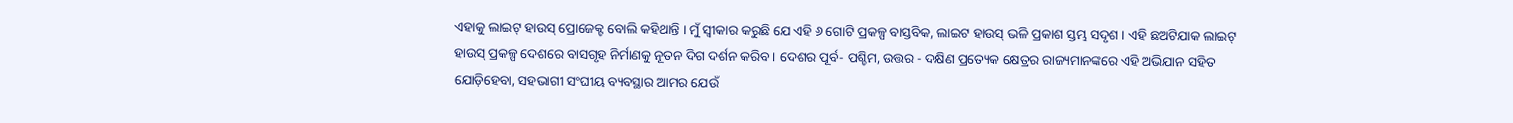ଏହାକୁ ଲାଇଟ୍ ହାଉସ୍ ପ୍ରୋଜେକ୍ଟ ବୋଲି କହିଥାନ୍ତି । ମୁଁ ସ୍ୱୀକାର କରୁଛି ଯେ ଏହି ୬ ଗୋଟି ପ୍ରକଳ୍ପ ବାସ୍ତବିକ, ଲାଇଟ ହାଉସ୍ ଭଳି ପ୍ରକାଶ ସ୍ତମ୍ଭ ସଦୃଶ । ଏହି ଛଅଟିଯାକ ଲାଇଟ୍ ହାଉସ୍ ପ୍ରକଳ୍ପ ଦେଶରେ ବାସଗୃହ ନିର୍ମାଣକୁ ନୂତନ ଦିଗ ଦର୍ଶନ କରିବ । ଦେଶର ପୂର୍ବ- ପଶ୍ଚିମ, ଉତ୍ତର - ଦକ୍ଷିଣ ପ୍ରତ୍ୟେକ କ୍ଷେତ୍ରର ରାଜ୍ୟମାନଙ୍କରେ ଏହି ଅଭିଯାନ ସହିତ ଯୋଡ଼ିହେବା, ସହଭାଗୀ ସଂଘୀୟ ବ୍ୟବସ୍ଥାର ଆମର ଯେଉଁ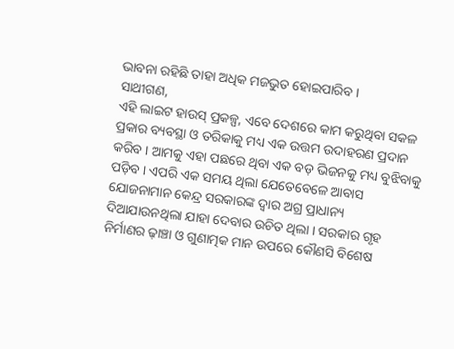ଭାବନା ରହିଛି ତାହା ଅଧିକ ମଜଭୁତ ହୋଇପାରିବ ।
ସାଥୀଗଣ,
ଏହି ଲାଇଟ ହାଉସ୍ ପ୍ରକଳ୍ପ, ଏବେ ଦେଶରେ କାମ କରୁଥିବା ସକଳ ପ୍ରକାର ବ୍ୟବସ୍ଥା ଓ ତରିକାକୁ ମଧ୍ୟ ଏକ ଉତ୍ତମ ଉଦାହରଣ ପ୍ରଦାନ କରିବ । ଆମକୁ ଏହା ପଛରେ ଥିବା ଏକ ବଡ଼ ଭିଜନକୁ ମଧ୍ୟ ବୁଝିବାକୁ ପଡ଼ିବ । ଏପରି ଏକ ସମୟ ଥିଲା ଯେତେବେଳେ ଆବାସ ଯୋଜନାମାନ କେନ୍ଦ୍ର ସରକାରଙ୍କ ଦ୍ୱାର ଅଗ୍ର ପ୍ରାଧାନ୍ୟ ଦିଆଯାଉନଥିଲା ଯାହା ଦେବାର ଉଚିତ ଥିଲା । ସରକାର ଗୃହ ନିର୍ମାଣର ଢ଼ାଞ୍ଚା ଓ ଗୁଣାତ୍ମକ ମାନ ଉପରେ କୌଣସି ବିଶେଷ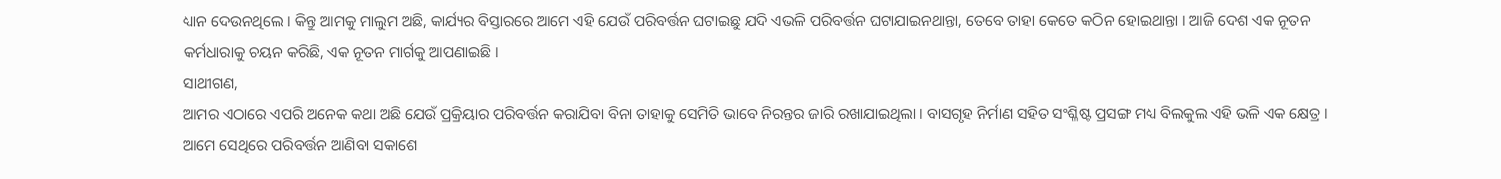ଧ୍ୟାନ ଦେଉନଥିଲେ । କିନ୍ତୁ ଆମକୁ ମାଲୁମ ଅଛି, କାର୍ଯ୍ୟର ବିସ୍ତାରରେ ଆମେ ଏହି ଯେଉଁ ପରିବର୍ତ୍ତନ ଘଟାଇଛୁ ଯଦି ଏଭଳି ପରିବର୍ତ୍ତନ ଘଟାଯାଇନଥାନ୍ତା, ତେବେ ତାହା କେତେ କଠିନ ହୋଇଥାନ୍ତା । ଆଜି ଦେଶ ଏକ ନୂତନ କର୍ମଧାରାକୁ ଚୟନ କରିଛି, ଏକ ନୂତନ ମାର୍ଗକୁ ଆପଣାଇଛି ।
ସାଥୀଗଣ,
ଆମର ଏଠାରେ ଏପରି ଅନେକ କଥା ଅଛି ଯେଉଁ ପ୍ରକ୍ରିୟାର ପରିବର୍ତ୍ତନ କରାଯିବା ବିନା ତାହାକୁ ସେମିତି ଭାବେ ନିରନ୍ତର ଜାରି ରଖାଯାଇଥିଲା । ବାସଗୃହ ନିର୍ମାଣ ସହିତ ସଂଶ୍ଳିଷ୍ଟ ପ୍ରସଙ୍ଗ ମଧ୍ୟ ବିଲକୁଲ ଏହି ଭଳି ଏକ କ୍ଷେତ୍ର । ଆମେ ସେଥିରେ ପରିବର୍ତ୍ତନ ଆଣିବା ସକାଶେ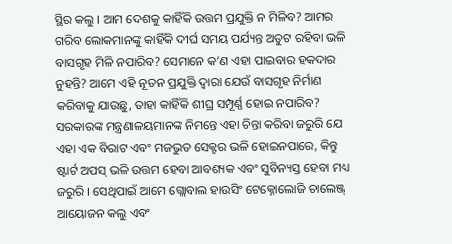ସ୍ଥିର କଲୁ । ଆମ ଦେଶକୁ କାହିଁକି ଉତ୍ତମ ପ୍ରଯୁକ୍ତି ନ ମିଳିବ? ଆମର ଗରିବ ଲୋକମାନଙ୍କୁ କାହିଁକି ଦୀର୍ଘ ସମୟ ପର୍ଯ୍ୟନ୍ତ ଅତୁଟ ରହିବା ଭଳି ବାସଗୃହ ମିଳି ନପାରିବ? ସେମାନେ କ’ଣ ଏହା ପାଇବାର ହକଦାର ନୁହନ୍ତି? ଆମେ ଏହି ନୂତନ ପ୍ରଯୁକ୍ତି ଦ୍ୱାରା ଯେଉଁ ବାସଗୃହ ନିର୍ମାଣ କରିବାକୁ ଯାଉଛୁ, ତାହା କାହିଁକି ଶୀଘ୍ର ସମ୍ପୂର୍ଣ୍ଣ ହୋଇ ନପାରିବ? ସରକାରଙ୍କ ମନ୍ତ୍ରଣାଳୟମାନଙ୍କ ନିମନ୍ତେ ଏହା ଚିନ୍ତା କରିବା ଜରୁରି ଯେ ଏହା ଏକ ବିରାଟ ଏବଂ ମଜଭୁତ ସେକ୍ଟର ଭଳି ହୋଇନପାରେ, କିନ୍ତୁ ଷ୍ଟାର୍ଟ ଅପସ୍ ଭଳି ଉତ୍ତମ ହେବା ଆବଶ୍ୟକ ଏବଂ ସୁବିନ୍ୟସ୍ତ ହେବା ମଧ୍ୟ ଜରୁରି । ସେଥିପାଇଁ ଆମେ ଗ୍ଲୋବାଲ ହାଉସିଂ ଟେକ୍ନୋଲୋଜି ଚାଲେଞ୍ଜ୍ ଆୟୋଜନ କଲୁ ଏବଂ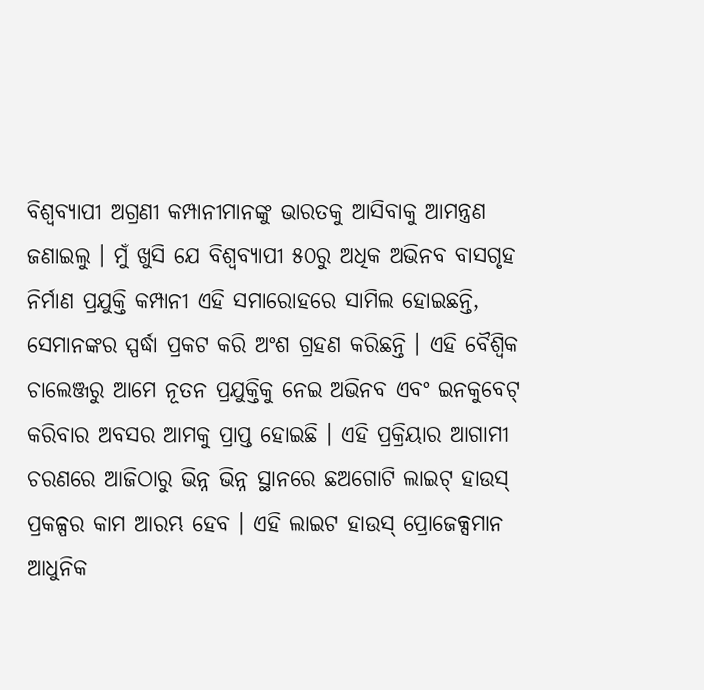ବିଶ୍ୱବ୍ୟାପୀ ଅଗ୍ରଣୀ କମ୍ପାନୀମାନଙ୍କୁ ଭାରତକୁ ଆସିବାକୁ ଆମନ୍ତ୍ରଣ ଜଣାଇଲୁ । ମୁଁ ଖୁସି ଯେ ବିଶ୍ୱବ୍ୟାପୀ ୫୦ରୁ ଅଧିକ ଅଭିନବ ବାସଗୃହ ନିର୍ମାଣ ପ୍ରଯୁକ୍ତି କମ୍ପାନୀ ଏହି ସମାରୋହରେ ସାମିଲ ହୋଇଛନ୍ତି, ସେମାନଙ୍କର ସ୍ପର୍ଦ୍ଧା ପ୍ରକଟ କରି ଅଂଶ ଗ୍ରହଣ କରିଛନ୍ତି । ଏହି ବୈଶ୍ୱିକ ଚାଲେଞ୍ଜରୁ ଆମେ ନୂତନ ପ୍ରଯୁକ୍ତିକୁ ନେଇ ଅଭିନବ ଏବଂ ଇନକୁବେଟ୍ କରିବାର ଅବସର ଆମକୁ ପ୍ରାପ୍ତ ହୋଇଛି । ଏହି ପ୍ରକ୍ରିୟାର ଆଗାମୀ ଚରଣରେ ଆଜିଠାରୁ ଭିନ୍ନ ଭିନ୍ନ ସ୍ଥାନରେ ଛଅଗୋଟି ଲାଇଟ୍ ହାଉସ୍ ପ୍ରକଳ୍ପର କାମ ଆରମ୍ଭ ହେବ । ଏହି ଲାଇଟ ହାଉସ୍ ପ୍ରୋଜେକ୍ସମାନ ଆଧୁନିକ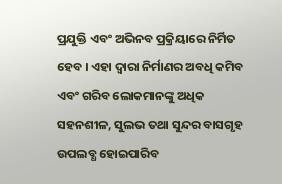ପ୍ରଯୁକ୍ତି ଏବଂ ଅଭିନବ ପ୍ରକ୍ରିୟାରେ ନିର୍ମିତ ହେବ । ଏହା ଦ୍ୱାରା ନିର୍ମାଣର ଅବଧି କମିବ ଏବଂ ଗରିବ ଲୋକମାନଙ୍କୁ ଅଧିକ ସହନଶୀଳ, ସୁଲଭ ତଥା ସୁନ୍ଦର ବାସଗୃହ ଉପଲବ୍ଧ ହୋଇପାରିବ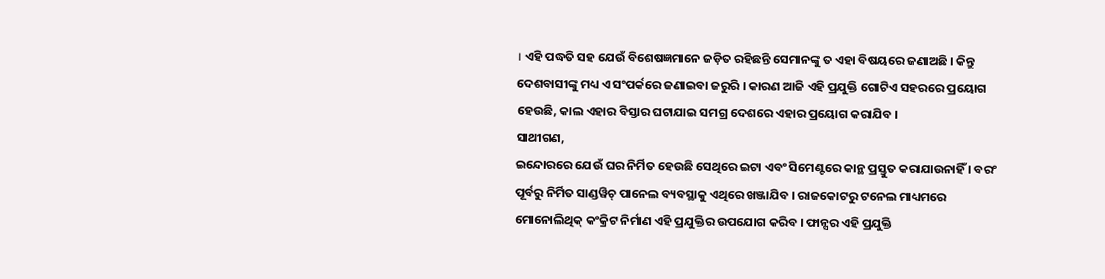। ଏହି ପଦ୍ଧତି ସହ ଯେଉଁ ବିଶେଷଜ୍ଞମାନେ ଜଡ଼ିତ ରହିଛନ୍ତି ସେମାନଙ୍କୁ ତ ଏହା ବିଷୟରେ ଜଣାଅଛି । କିନ୍ତୁ ଦେଶବାସୀଙ୍କୁ ମଧ୍ୟ ଏ ସଂପର୍କରେ ଜଣାଇବା ଜରୁରି । କାରଣ ଆଜି ଏହି ପ୍ରଯୁକ୍ତି ଗୋଟିଏ ସହରରେ ପ୍ରୟୋଗ ହେଉଛି, କାଲ ଏହାର ବିସ୍ତାର ଘଟାଯାଇ ସମଗ୍ର ଦେଶରେ ଏହାର ପ୍ରୟୋଗ କରାଯିବ ।
ସାଥୀଗଣ,
ଇନ୍ଦୋରରେ ଯେଉଁ ଘର ନିର୍ମିତ ହେଉଛି ସେଥିରେ ଇଟା ଏବଂ ସିମେଣ୍ଟରେ କାନ୍ଥ ପ୍ରସ୍ତୁତ କରାଯାଉନାହିଁ । ବରଂ ପୂର୍ବରୁ ନିର୍ମିତ ସାଣ୍ଡୱିଚ୍ ପାନେଲ ବ୍ୟବସ୍ଥାକୁ ଏଥିରେ ଖଞ୍ଜାଯିବ । ରାଜକୋଟରୁ ଟନେଲ ମାଧ୍ୟମରେ ମୋନୋଲିଥିକ୍ କଂକ୍ରିଟ ନିର୍ମାଣ ଏହି ପ୍ରଯୁକ୍ତିର ଉପଯୋଗ କରିବ । ଫାନ୍ସର ଏହି ପ୍ରଯୁକ୍ତି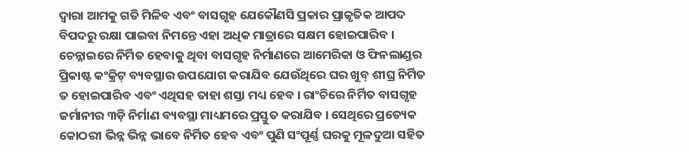ଦ୍ୱାରା ଆମକୁ ଗତି ମିଳିବ ଏବଂ ବାସଗୃହ ଯେକୌଣସି ପ୍ରକାର ପ୍ରାକୃତିକ ଆପଦ ବିପଦରୁ ରକ୍ଷା ପାଇବା ନିମନ୍ତେ ଏହା ଅଧିକ ମାତ୍ରାରେ ସକ୍ଷମ ହୋଇପାରିବ । ଚେନ୍ନାଇରେ ନିର୍ମିତ ହେବାକୁ ଥିବା ବାସଗୃହ ନିର୍ମାଣରେ ଆମେରିକା ଓ ଫିନଲାଣ୍ଡର ପ୍ରିକାଷ୍ଟ କଂକ୍ରିଟ୍ ବ୍ୟବସ୍ଥାର ଉପଯୋଗ କରାଯିବ ଯେଉଁଥିରେ ଘର ଖୁବ୍ ଶୀଘ୍ର ନିର୍ମିତ ତ ହୋଇପାରିବ ଏବଂ ଏଥିସହ ତାହା ଶସ୍ତା ମଧ୍ୟ ହେବ । ରାଂଚିରେ ନିର୍ମିତ ବାସଗୃହ ଜର୍ମାନୀର ୩ଡ଼ି ନିର୍ମାଣ ବ୍ୟବସ୍ଥା ମାଧ୍ୟମରେ ପ୍ରସ୍ତୁତ କରାଯିବ । ସେଥିରେ ପ୍ରତ୍ୟେକ କୋଠରୀ ଭିନ୍ନ ଭିନ୍ନ ଭାବେ ନିର୍ମିତ ହେବ ଏବଂ ପୁଣି ସଂପୂର୍ଣ୍ଣ ଘରକୁ ମୂଳଦୁଆ ସହିତ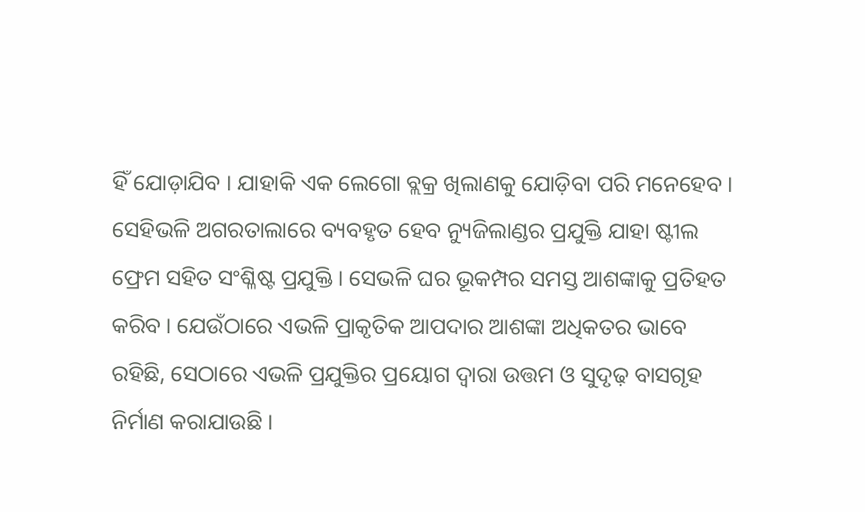ହିଁ ଯୋଡ଼ାଯିବ । ଯାହାକି ଏକ ଲେଗୋ ବ୍ଲକ୍ର ଖିଲାଣକୁ ଯୋଡ଼ିବା ପରି ମନେହେବ । ସେହିଭଳି ଅଗରତାଲାରେ ବ୍ୟବହୃତ ହେବ ନ୍ୟୁଜିଲାଣ୍ଡର ପ୍ରଯୁକ୍ତି ଯାହା ଷ୍ଟୀଲ ଫ୍ରେମ ସହିତ ସଂଶ୍ଳିଷ୍ଟ ପ୍ରଯୁକ୍ତି । ସେଭଳି ଘର ଭୂକମ୍ପର ସମସ୍ତ ଆଶଙ୍କାକୁ ପ୍ରତିହତ କରିବ । ଯେଉଁଠାରେ ଏଭଳି ପ୍ରାକୃତିକ ଆପଦାର ଆଶଙ୍କା ଅଧିକତର ଭାବେ ରହିଛି, ସେଠାରେ ଏଭଳି ପ୍ରଯୁକ୍ତିର ପ୍ରୟୋଗ ଦ୍ୱାରା ଉତ୍ତମ ଓ ସୁଦୃଢ଼ ବାସଗୃହ ନିର୍ମାଣ କରାଯାଉଛି ।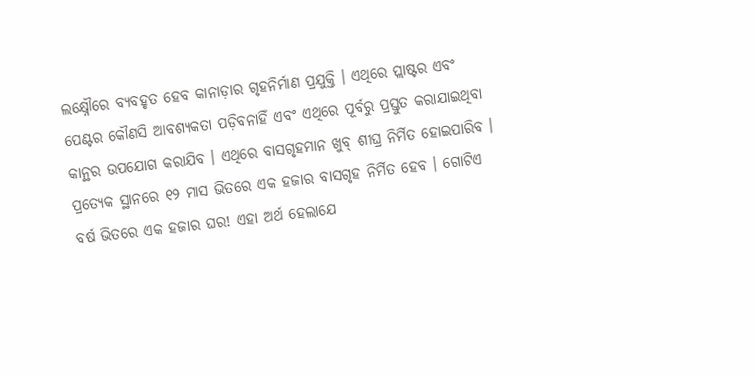ଲକ୍ଷ୍ନୌରେ ବ୍ୟବହୃତ ହେବ କାନାଡ଼ାର ଗୃହନିର୍ମାଣ ପ୍ରଯୁକ୍ତି । ଏଥିରେ ପ୍ଲାଷ୍ଟର ଏବଂ ପେଣ୍ଟର କୌଣସି ଆବଶ୍ୟକତା ପଡ଼ିବନାହିଁ ଏବଂ ଏଥିରେ ପୂର୍ବରୁ ପ୍ରସ୍ତୁତ କରାଯାଇଥିବା କାନ୍ଥର ଉପଯୋଗ କରାଯିବ । ଏଥିରେ ବାସଗୃହମାନ ଖୁବ୍ ଶୀଘ୍ର ନିର୍ମିତ ହୋଇପାରିବ । ପ୍ରତ୍ୟେକ ସ୍ଥାନରେ ୧୨ ମାସ ଭିତରେ ଏକ ହଜାର ବାସଗୃହ ନିର୍ମିତ ହେବ । ଗୋଟିଏ ବର୍ଷ ଭିତରେ ଏକ ହଜାର ଘର! ଏହା ଅର୍ଥ ହେଲାଯେ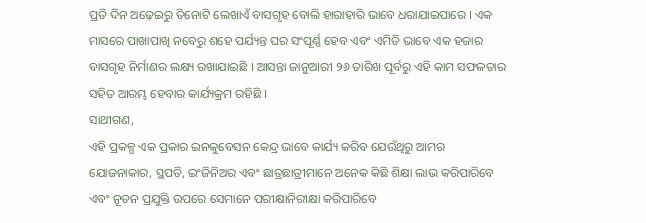ପ୍ରତି ଦିନ ଅଢ଼େଇରୁ ତିନୋଟି ଲେଖାଏଁ ବାସଗୃହ ବୋଲି ହାରାହାରି ଭାବେ ଧରାଯାଇପାରେ । ଏକ ମାସରେ ପାଖାପାଖି ନବେରୁ ଶହେ ପର୍ଯ୍ୟନ୍ତ ଘର ସଂପୂର୍ଣ୍ଣ ହେବ ଏବଂ ଏମିତି ଭାବେ ଏକ ହଜାର ବାସଗୃହ ନିର୍ମାଣର ଲକ୍ଷ୍ୟ ରଖାଯାଇଛି । ଆସନ୍ତା ଜାନୁଆରୀ ୨୬ ତାରିଖ ପୂର୍ବରୁ ଏହି କାମ ସଫଳତାର ସହିତ ଆରମ୍ଭ ହେବାର କାର୍ଯ୍ୟକ୍ରମ ରହିଛି ।
ସାଥୀଗଣ,
ଏହି ପ୍ରକଳ୍ପ ଏକ ପ୍ରକାର ଇନକୁବେସନ କେନ୍ଦ୍ର ଭାବେ କାର୍ଯ୍ୟ କରିବ ଯେଉଁଥିରୁ ଆମର ଯୋଜନାକାର, ସ୍ଥପତି, ଇଂଜିନିଅର ଏବଂ ଛାତ୍ରଛାତ୍ରୀମାନେ ଅନେକ କିଛି ଶିକ୍ଷା ଲାଭ କରିପାରିବେ ଏବଂ ନୂତନ ପ୍ରଯୁକ୍ତି ଉପରେ ସେମାନେ ପରୀକ୍ଷାନିରୀକ୍ଷା କରିପାରିବେ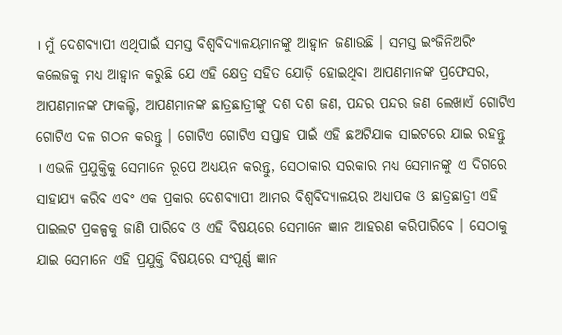। ମୁଁ ଦେଶବ୍ୟାପୀ ଏଥିପାଇଁ ସମସ୍ତ ବିଶ୍ୱବିଦ୍ୟାଳୟମାନଙ୍କୁ ଆହ୍ୱାନ ଜଣାଉଛି । ସମସ୍ତ ଇଂଜିନିଅରିଂ କଲେଜକୁ ମଧ୍ୟ ଆହ୍ୱାନ କରୁଛି ଯେ ଏହି କ୍ଷେତ୍ର ସହିତ ଯୋଡ଼ି ହୋଇଥିବା ଆପଣମାନଙ୍କ ପ୍ରଫେସର, ଆପଣମାନଙ୍କ ଫାକଲ୍ଟି, ଆପଣମାନଙ୍କ ଛାତ୍ରଛାତ୍ରୀଙ୍କୁ ଦଶ ଦଶ ଜଣ, ପନ୍ଦର ପନ୍ଦର ଜଣ ଲେଖାଏଁ ଗୋଟିଏ ଗୋଟିଏ ଦଳ ଗଠନ କରନ୍ତୁ । ଗୋଟିଏ ଗୋଟିଏ ସପ୍ତାହ ପାଇଁ ଏହି ଛଅଟିଯାକ ସାଇଟରେ ଯାଇ ରହନ୍ତୁ । ଏଭଳି ପ୍ରଯୁକ୍ତିକୁ ସେମାନେ ରୂପେ ଅଧ୍ୟୟନ କରନ୍ତୁ, ସେଠାକାର ସରକାର ମଧ୍ୟ ସେମାନଙ୍କୁ ଏ ଦିଗରେ ସାହାଯ୍ୟ କରିବ ଏବଂ ଏକ ପ୍ରକାର ଦେଶବ୍ୟାପୀ ଆମର ବିଶ୍ୱବିଦ୍ୟାଳୟର ଅଧ୍ୟାପକ ଓ ଛାତ୍ରଛାତ୍ରୀ ଏହି ପାଇଲଟ ପ୍ରକଳ୍ପକୁ ଜାଣି ପାରିବେ ଓ ଏହି ବିଷୟରେ ସେମାନେ ଜ୍ଞାନ ଆହରଣ କରିପାରିବେ । ସେଠାକୁ ଯାଇ ସେମାନେ ଏହି ପ୍ରଯୁକ୍ତି ବିଷୟରେ ସଂପୂର୍ଣ୍ଣ ଜ୍ଞାନ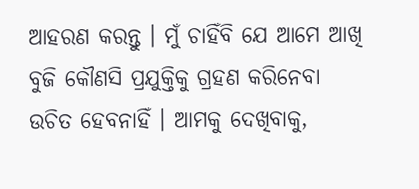ଆହରଣ କରନ୍ତୁ । ମୁଁ ଚାହିଁବି ଯେ ଆମେ ଆଖି ବୁଜି କୌଣସି ପ୍ରଯୁକ୍ତିକୁ ଗ୍ରହଣ କରିନେବା ଉଚିତ ହେବନାହିଁ । ଆମକୁ ଦେଖିବାକୁ,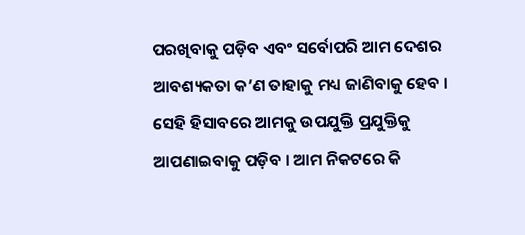ପରଖିବାକୁ ପଡ଼ିବ ଏବଂ ସର୍ବୋପରି ଆମ ଦେଶର ଆବଶ୍ୟକତା କ’ଣ ତାହାକୁ ମଧ୍ୟ ଜାଣିବାକୁ ହେବ । ସେହି ହିସାବରେ ଆମକୁ ଉପଯୁକ୍ତି ପ୍ରଯୁକ୍ତିକୁ ଆପଣାଇବାକୁ ପଡ଼ିବ । ଆମ ନିକଟରେ କି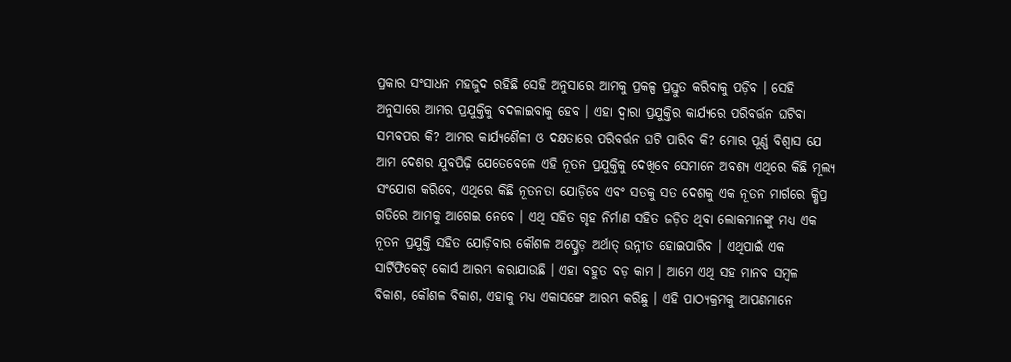ପ୍ରକାର ସଂସାଧନ ମହଜୁଦ ରହିଛି ସେହି ଅନୁସାରେ ଆମକୁ ପ୍ରକଳ୍ପ ପ୍ରସ୍ତୁତ କରିବାକୁ ପଡ଼ିବ । ସେହି ଅନୁସାରେ ଆମର ପ୍ରଯୁକ୍ତିକୁ ବଦଳାଇବାକୁ ହେବ । ଏହା ଦ୍ୱାରା ପ୍ରଯୁକ୍ତିର କାର୍ଯ୍ୟରେ ପରିବର୍ତ୍ତନ ଘଟିବା ସମ୍ଭବପର କି? ଆମର କାର୍ଯ୍ୟଶୈଳୀ ଓ ଦକ୍ଷତାରେ ପରିବର୍ତ୍ତନ ଘଟି ପାରିବ କି? ମୋର ପୂର୍ଣ୍ଣ ବିଶ୍ୱାସ ଯେ ଆମ ଦେଶର ଯୁବପିଢ଼ି ଯେତେବେଳେ ଏହି ନୂତନ ପ୍ରଯୁକ୍ତିକୁ ଦେଖିବେ ସେମାନେ ଅବଶ୍ୟ ଏଥିରେ କିଛି ମୂଲ୍ୟ ସଂଯୋଗ କରିବେ, ଏଥିରେ କିଛି ନୂତନତା ଯୋଡ଼ିବେ ଏବଂ ସତକୁ ସତ ଦେଶକୁ ଏକ ନୂତନ ମାର୍ଗରେ କ୍ଷିପ୍ର ଗତିରେ ଆମକୁ ଆଗେଇ ନେବେ । ଏଥି ସହିତ ଗୃହ ନିର୍ମାଣ ସହିତ ଜଡ଼ିତ ଥିବା ଲୋକମାନଙ୍କୁ ମଧ୍ୟ ଏକ ନୂତନ ପ୍ରଯୁକ୍ତି ସହିତ ଯୋଡ଼ିବାର କୌଶଳ ଅପ୍ଗ୍ରେଡ଼ ଅର୍ଥାତ୍ ଉନ୍ନୀତ ହୋଇପାରିବ । ଏଥିପାଇଁ ଏକ ସାର୍ଟିଫିକେଟ୍ କୋର୍ସ ଆରମ୍ଭ କରାଯାଉଛି । ଏହା ବହୁତ ବଡ଼ କାମ । ଆମେ ଏଥି ସହ ମାନବ ସମ୍ବଳ ବିକାଶ, କୌଶଳ ବିକାଶ, ଏହାକୁ ମଧ୍ୟ ଏକାସଙ୍ଗେ ଆରମ୍ଭ କରିଛୁ । ଏହି ପାଠ୍ୟକ୍ରମକୁ ଆପଣମାନେ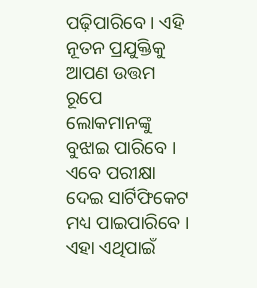ପଢ଼ିପାରିବେ । ଏହି ନୂତନ ପ୍ରଯୁକ୍ତିକୁ ଆପଣ ଉତ୍ତମ ରୂପେ ଲୋକମାନଙ୍କୁ ବୁଝାଇ ପାରିବେ । ଏବେ ପରୀକ୍ଷା ଦେଇ ସାର୍ଟିଫିକେଟ ମଧ୍ୟ ପାଇପାରିବେ । ଏହା ଏଥିପାଇଁ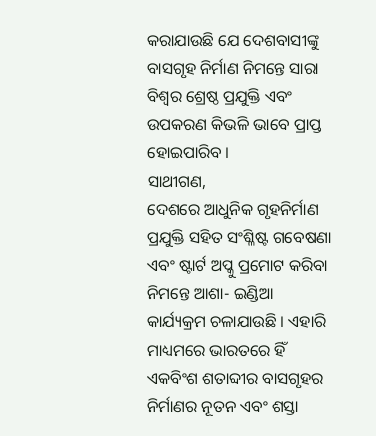କରାଯାଉଛି ଯେ ଦେଶବାସୀଙ୍କୁ ବାସଗୃହ ନିର୍ମାଣ ନିମନ୍ତେ ସାରା ବିଶ୍ୱର ଶ୍ରେଷ୍ଠ ପ୍ରଯୁକ୍ତି ଏବଂ ଉପକରଣ କିଭଳି ଭାବେ ପ୍ରାପ୍ତ ହୋଇପାରିବ ।
ସାଥୀଗଣ,
ଦେଶରେ ଆଧୁନିକ ଗୃହନିର୍ମାଣ ପ୍ରଯୁକ୍ତି ସହିତ ସଂଶ୍ଳିଷ୍ଟ ଗବେଷଣା ଏବଂ ଷ୍ଟାର୍ଟ ଅପ୍କୁ ପ୍ରମୋଟ କରିବା ନିମନ୍ତେ ଆଶା- ଇଣ୍ଡିଆ କାର୍ଯ୍ୟକ୍ରମ ଚଳାଯାଉଛି । ଏହାରି ମାଧ୍ୟମରେ ଭାରତରେ ହିଁ ଏକବିଂଶ ଶତାବ୍ଦୀର ବାସଗୃହର ନିର୍ମାଣର ନୂତନ ଏବଂ ଶସ୍ତା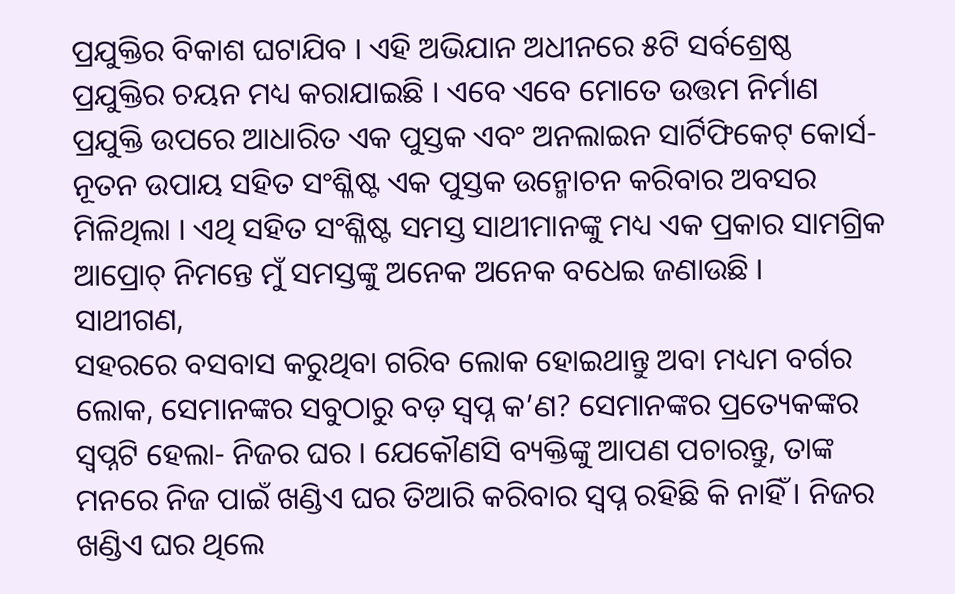ପ୍ରଯୁକ୍ତିର ବିକାଶ ଘଟାଯିବ । ଏହି ଅଭିଯାନ ଅଧୀନରେ ୫ଟି ସର୍ବଶ୍ରେଷ୍ଠ ପ୍ରଯୁକ୍ତିର ଚୟନ ମଧ୍ୟ କରାଯାଇଛି । ଏବେ ଏବେ ମୋତେ ଉତ୍ତମ ନିର୍ମାଣ ପ୍ରଯୁକ୍ତି ଉପରେ ଆଧାରିତ ଏକ ପୁସ୍ତକ ଏବଂ ଅନଲାଇନ ସାର୍ଟିଫିକେଟ୍ କୋର୍ସ- ନୂତନ ଉପାୟ ସହିତ ସଂଶ୍ଳିଷ୍ଟ ଏକ ପୁସ୍ତକ ଉନ୍ମୋଚନ କରିବାର ଅବସର ମିଳିଥିଲା । ଏଥି ସହିତ ସଂଶ୍ଳିଷ୍ଟ ସମସ୍ତ ସାଥୀମାନଙ୍କୁ ମଧ୍ୟ ଏକ ପ୍ରକାର ସାମଗ୍ରିକ ଆପ୍ରୋଚ୍ ନିମନ୍ତେ ମୁଁ ସମସ୍ତଙ୍କୁ ଅନେକ ଅନେକ ବଧେଇ ଜଣାଉଛି ।
ସାଥୀଗଣ,
ସହରରେ ବସବାସ କରୁଥିବା ଗରିବ ଲୋକ ହୋଇଥାନ୍ତୁ ଅବା ମଧ୍ୟମ ବର୍ଗର ଲୋକ, ସେମାନଙ୍କର ସବୁଠାରୁ ବଡ଼ ସ୍ୱପ୍ନ କ’ଣ? ସେମାନଙ୍କର ପ୍ରତ୍ୟେକଙ୍କର ସ୍ୱପ୍ନଟି ହେଲା- ନିଜର ଘର । ଯେକୌଣସି ବ୍ୟକ୍ତିଙ୍କୁ ଆପଣ ପଚାରନ୍ତୁ, ତାଙ୍କ ମନରେ ନିଜ ପାଇଁ ଖଣ୍ଡିଏ ଘର ତିଆରି କରିବାର ସ୍ୱପ୍ନ ରହିଛି କି ନାହିଁ । ନିଜର ଖଣ୍ଡିଏ ଘର ଥିଲେ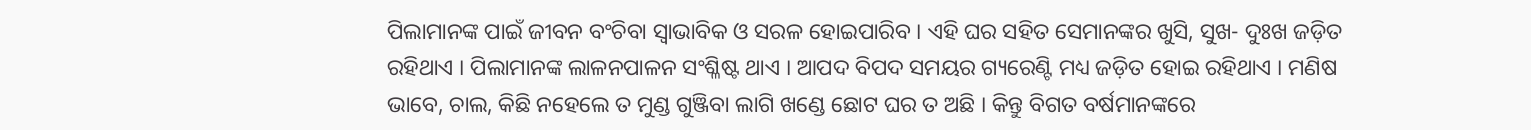ପିଲାମାନଙ୍କ ପାଇଁ ଜୀବନ ବଂଚିବା ସ୍ୱାଭାବିକ ଓ ସରଳ ହୋଇପାରିବ । ଏହି ଘର ସହିତ ସେମାନଙ୍କର ଖୁସି, ସୁଖ- ଦୁଃଖ ଜଡ଼ିତ ରହିଥାଏ । ପିଲାମାନଙ୍କ ଲାଳନପାଳନ ସଂଶ୍ଳିଷ୍ଟ ଥାଏ । ଆପଦ ବିପଦ ସମୟର ଗ୍ୟରେଣ୍ଟି ମଧ୍ୟ ଜଡ଼ିତ ହୋଇ ରହିଥାଏ । ମଣିଷ ଭାବେ, ଚାଲ, କିଛି ନହେଲେ ତ ମୁଣ୍ଡ ଗୁଞ୍ଜିବା ଲାଗି ଖଣ୍ଡେ ଛୋଟ ଘର ତ ଅଛି । କିନ୍ତୁ ବିଗତ ବର୍ଷମାନଙ୍କରେ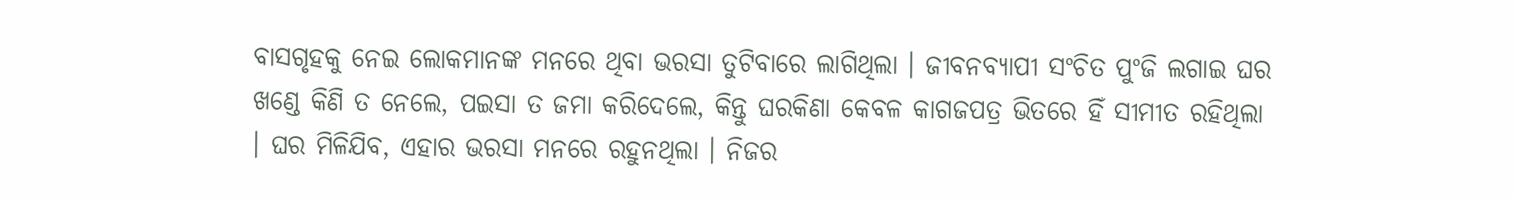ବାସଗୃହକୁ ନେଇ ଲୋକମାନଙ୍କ ମନରେ ଥିବା ଭରସା ତୁଟିବାରେ ଲାଗିଥିଲା । ଜୀବନବ୍ୟାପୀ ସଂଚିତ ପୁଂଜି ଲଗାଇ ଘର ଖଣ୍ଡେ କିଣି ତ ନେଲେ, ପଇସା ତ ଜମା କରିଦେଲେ, କିନ୍ତୁ ଘରକିଣା କେବଳ କାଗଜପତ୍ର ଭିତରେ ହିଁ ସୀମୀତ ରହିଥିଲା । ଘର ମିଳିଯିବ, ଏହାର ଭରସା ମନରେ ରହୁନଥିଲା । ନିଜର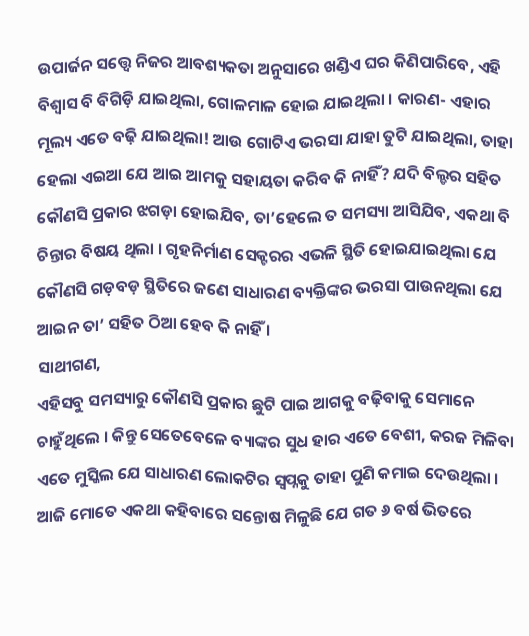ଉପାର୍ଜନ ସତ୍ତ୍ୱେ ନିଜର ଆବଶ୍ୟକତା ଅନୁସାରେ ଖଣ୍ଡିଏ ଘର କିଣିପାରିବେ, ଏହି ବିଶ୍ୱାସ ବି ବିଗିଡ଼ି ଯାଇଥିଲା, ଗୋଳମାଳ ହୋଇ ଯାଇଥିଲା । କାରଣ- ଏହାର ମୂଲ୍ୟ ଏତେ ବଢ଼ି ଯାଇଥିଲା! ଆଉ ଗୋଟିଏ ଭରସା ଯାହା ତୁଟି ଯାଇଥିଲା, ତାହା ହେଲା ଏଇଆ ଯେ ଆଇ ଆମକୁ ସହାୟତା କରିବ କି ନାହିଁ? ଯଦି ବିଲ୍ଡର ସହିତ କୌଣସି ପ୍ରକାର ଝଗଡ଼ା ହୋଇଯିବ, ତା’ହେଲେ ତ ସମସ୍ୟା ଆସିଯିବ, ଏକଥା ବି ଚିନ୍ତାର ବିଷୟ ଥିଲା । ଗୃହନିର୍ମାଣ ସେକ୍ଟରର ଏଭଳି ସ୍ଥିତି ହୋଇଯାଇଥିଲା ଯେ କୌଣସି ଗଡ଼ବଡ଼ ସ୍ଥିତିରେ ଜଣେ ସାଧାରଣ ବ୍ୟକ୍ତିଙ୍କର ଭରସା ପାଉନଥିଲା ଯେ ଆଇନ ତା’ ସହିତ ଠିଆ ହେବ କି ନାହିଁ ।
ସାଥୀଗଣ,
ଏହିସବୁ ସମସ୍ୟାରୁ କୌଣସି ପ୍ରକାର ଛୁଟି ପାଇ ଆଗକୁ ବଢ଼ିବାକୁ ସେମାନେ ଚାହୁଁଥିଲେ । କିନ୍ତୁ ସେତେବେଳେ ବ୍ୟାଙ୍କର ସୁଧ ହାର ଏତେ ବେଶୀ, କରଜ ମିଳିବା ଏତେ ମୁସ୍କିଲ ଯେ ସାଧାରଣ ଲୋକଟିର ସ୍ୱପ୍ନକୁ ତାହା ପୁଣି କମାଇ ଦେଉଥିଲା । ଆଜି ମୋତେ ଏକଥା କହିବାରେ ସନ୍ତୋଷ ମିଳୁଛି ଯେ ଗତ ୬ ବର୍ଷ ଭିତରେ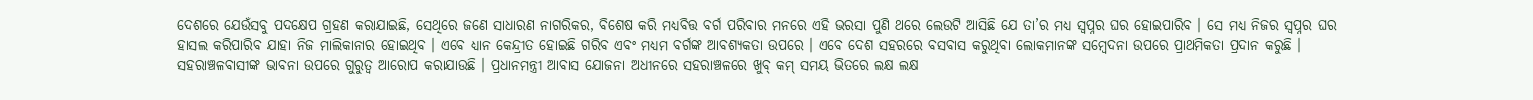ଦେଶରେ ଯେଉଁସବୁ ପଦକ୍ଷେପ ଗ୍ରହଣ କରାଯାଇଛି, ସେଥିରେ ଜଣେ ସାଧାରଣ ନାଗରିକର, ବିଶେଷ କରି ମଧ୍ୟବିତ୍ତ ବର୍ଗ ପରିବାର ମନରେ ଏହି ଭରସା ପୁଣି ଥରେ ଲେଉଟି ଆସିଛି ଯେ ତା’ର ମଧ୍ୟ ସ୍ୱପ୍ନର ଘର ହୋଇପାରିବ । ସେ ମଧ୍ୟ ନିଜର ସ୍ୱପ୍ନର ଘର ହାସଲ କରିପାରିବ ଯାହା ନିଜ ମାଲିକାନାର ହୋଇଥିବ । ଏବେ ଧ୍ୟାନ କେନ୍ଦ୍ରୀତ ହୋଇଛି ଗରିବ ଏବଂ ମଧ୍ୟମ ବର୍ଗଙ୍କ ଆବଶ୍ୟକତା ଉପରେ । ଏବେ ଦେଶ ସହରରେ ବସବାସ କରୁଥିବା ଲୋକମାନଙ୍କ ସମ୍ବେଦନା ଉପରେ ପ୍ରାଥମିକତା ପ୍ରଦାନ କରୁଛି । ସହରାଞ୍ଚଳବାସୀଙ୍କ ଭାବନା ଉପରେ ଗୁରୁତ୍ୱ ଆରୋପ କରାଯାଉଛି । ପ୍ରଧାନମନ୍ତ୍ରୀ ଆବାସ ଯୋଜନା ଅଧୀନରେ ସହରାଞ୍ଚଳରେ ଖୁବ୍ କମ୍ ସମୟ ଭିତରେ ଲକ୍ଷ ଲକ୍ଷ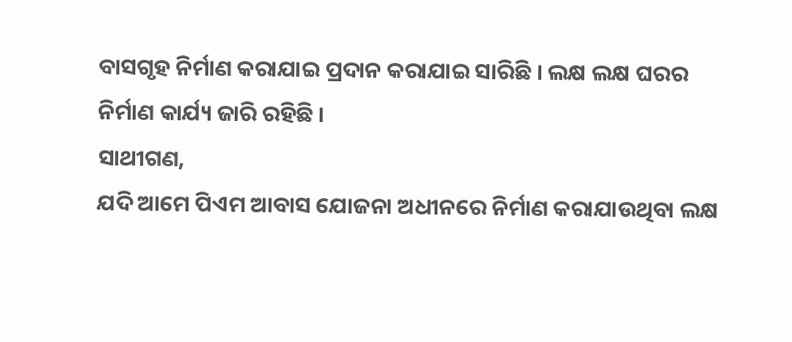ବାସଗୃହ ନିର୍ମାଣ କରାଯାଇ ପ୍ରଦାନ କରାଯାଇ ସାରିଛି । ଲକ୍ଷ ଲକ୍ଷ ଘରର ନିର୍ମାଣ କାର୍ଯ୍ୟ ଜାରି ରହିଛି ।
ସାଥୀଗଣ,
ଯଦି ଆମେ ପିଏମ ଆବାସ ଯୋଜନା ଅଧୀନରେ ନିର୍ମାଣ କରାଯାଉଥିବା ଲକ୍ଷ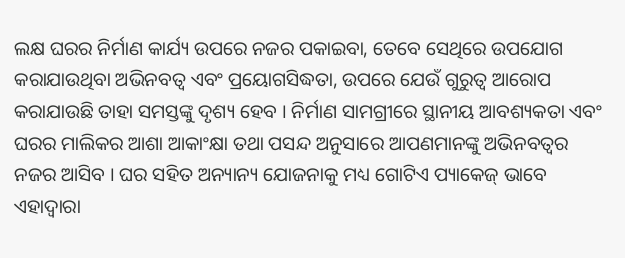ଲକ୍ଷ ଘରର ନିର୍ମାଣ କାର୍ଯ୍ୟ ଉପରେ ନଜର ପକାଇବା, ତେବେ ସେଥିରେ ଉପଯୋଗ କରାଯାଉଥିବା ଅଭିନବତ୍ୱ ଏବଂ ପ୍ରୟୋଗସିଦ୍ଧତା, ଉପରେ ଯେଉଁ ଗୁରୁତ୍ୱ ଆରୋପ କରାଯାଉଛି ତାହା ସମସ୍ତଙ୍କୁ ଦୃଶ୍ୟ ହେବ । ନିର୍ମାଣ ସାମଗ୍ରୀରେ ସ୍ଥାନୀୟ ଆବଶ୍ୟକତା ଏବଂ ଘରର ମାଲିକର ଆଶା ଆକାଂକ୍ଷା ତଥା ପସନ୍ଦ ଅନୁସାରେ ଆପଣମାନଙ୍କୁ ଅଭିନବତ୍ୱର ନଜର ଆସିବ । ଘର ସହିତ ଅନ୍ୟାନ୍ୟ ଯୋଜନାକୁ ମଧ୍ୟ ଗୋଟିଏ ପ୍ୟାକେଜ୍ ଭାବେ ଏହାଦ୍ବାରା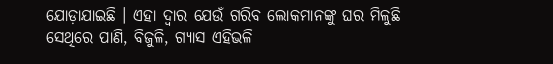ଯୋଡ଼ାଯାଇଛି । ଏହା ଦ୍ୱାର ଯେଉଁ ଗରିବ ଲୋକମାନଙ୍କୁ ଘର ମିଳୁଛି ସେଥିରେ ପାଣି, ବିଜୁଳି, ଗ୍ୟାସ ଏହିଭଳି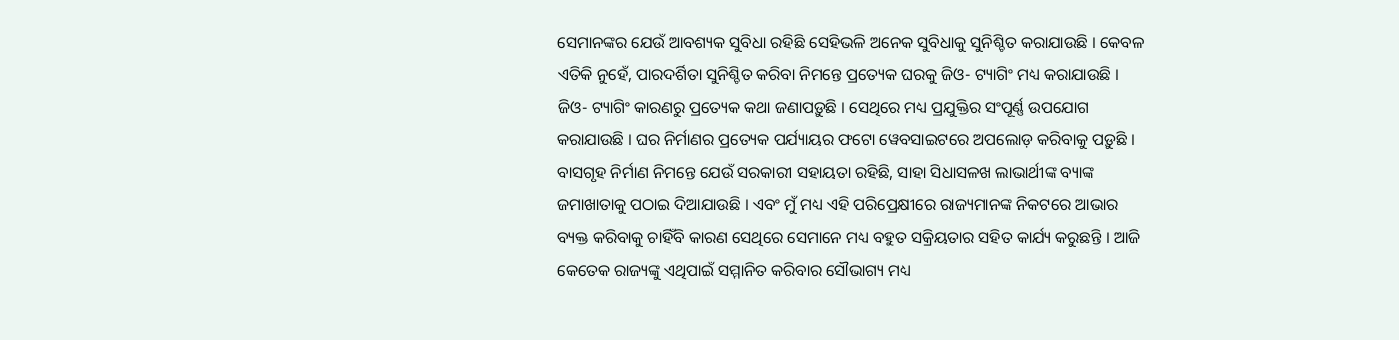ସେମାନଙ୍କର ଯେଉଁ ଆବଶ୍ୟକ ସୁବିଧା ରହିଛି ସେହିଭଳି ଅନେକ ସୁବିଧାକୁ ସୁନିଶ୍ଚିତ କରାଯାଉଛି । କେବଳ ଏତିକି ନୁହେଁ, ପାରଦର୍ଶିତା ସୁନିଶ୍ଚିତ କରିବା ନିମନ୍ତେ ପ୍ରତ୍ୟେକ ଘରକୁ ଜିଓ- ଟ୍ୟାଗିଂ ମଧ୍ୟ କରାଯାଉଛି । ଜିଓ- ଟ୍ୟାଗିଂ କାରଣରୁ ପ୍ରତ୍ୟେକ କଥା ଜଣାପଡ଼ୁଛି । ସେଥିରେ ମଧ୍ୟ ପ୍ରଯୁକ୍ତିର ସଂପୂର୍ଣ୍ଣ ଉପଯୋଗ କରାଯାଉଛି । ଘର ନିର୍ମାଣର ପ୍ରତ୍ୟେକ ପର୍ଯ୍ୟାୟର ଫଟୋ ୱେବସାଇଟରେ ଅପଲୋଡ଼ କରିବାକୁ ପଡ଼ୁଛି । ବାସଗୃହ ନିର୍ମାଣ ନିମନ୍ତେ ଯେଉଁ ସରକାରୀ ସହାୟତା ରହିଛି, ସାହା ସିଧାସଳଖ ଲାଭାର୍ଥୀଙ୍କ ବ୍ୟାଙ୍କ ଜମାଖାତାକୁ ପଠାଇ ଦିଆଯାଉଛି । ଏବଂ ମୁଁ ମଧ୍ୟ ଏହି ପରିପ୍ରେକ୍ଷୀରେ ରାଜ୍ୟମାନଙ୍କ ନିକଟରେ ଆଭାର ବ୍ୟକ୍ତ କରିବାକୁ ଚାହିଁବି କାରଣ ସେଥିରେ ସେମାନେ ମଧ୍ୟ ବହୁତ ସକ୍ରିୟତାର ସହିତ କାର୍ଯ୍ୟ କରୁଛନ୍ତି । ଆଜି କେତେକ ରାଜ୍ୟଙ୍କୁ ଏଥିପାଇଁ ସମ୍ମାନିତ କରିବାର ସୌଭାଗ୍ୟ ମଧ୍ୟ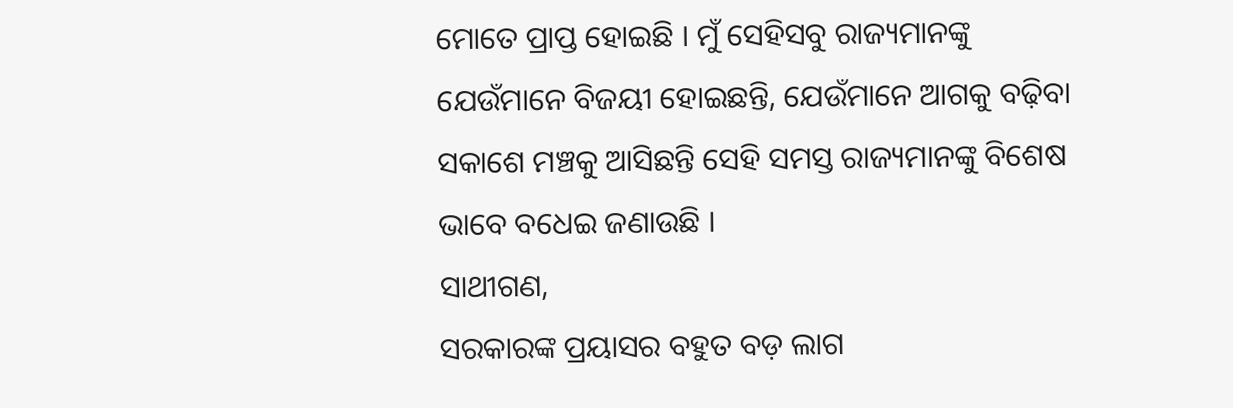ମୋତେ ପ୍ରାପ୍ତ ହୋଇଛି । ମୁଁ ସେହିସବୁ ରାଜ୍ୟମାନଙ୍କୁ ଯେଉଁମାନେ ବିଜୟୀ ହୋଇଛନ୍ତି, ଯେଉଁମାନେ ଆଗକୁ ବଢ଼ିବା ସକାଶେ ମଞ୍ଚକୁ ଆସିଛନ୍ତି ସେହି ସମସ୍ତ ରାଜ୍ୟମାନଙ୍କୁ ବିଶେଷ ଭାବେ ବଧେଇ ଜଣାଉଛି ।
ସାଥୀଗଣ,
ସରକାରଙ୍କ ପ୍ରୟାସର ବହୁତ ବଡ଼ ଲାଗ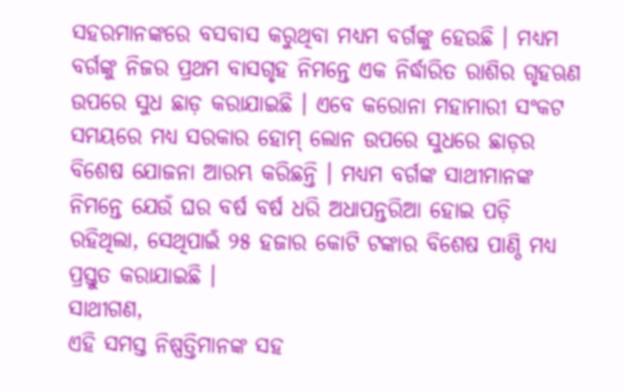ସହରମାନଙ୍କରେ ବସବାସ କରୁଥିବା ମଧ୍ୟମ ବର୍ଗଙ୍କୁ ହେଉଛି । ମଧ୍ୟମ ବର୍ଗଙ୍କୁ ନିଜର ପ୍ରଥମ ବାସଗୃହ ନିମନ୍ତେ ଏକ ନିର୍ଦ୍ଧାରିତ ରାଶିର ଗୃହଋଣ ଉପରେ ସୁଧ ଛାଡ଼ କରାଯାଇଛି । ଏବେ କରୋନା ମହାମାରୀ ସଂକଟ ସମୟରେ ମଧ୍ୟ ସରକାର ହୋମ୍ ଲୋନ ଉପରେ ସୁଧରେ ଛାଡ଼ର ବିଶେଷ ଯୋଜନା ଆରମ୍ଭ କରିଛନ୍ତି । ମଧ୍ୟମ ବର୍ଗଙ୍କ ସାଥୀମାନଙ୍କ ନିମନ୍ତେ ଯେଉଁ ଘର ବର୍ଷ ବର୍ଷ ଧରି ଅଧାପନ୍ତରିଆ ହୋଇ ପଡ଼ି ରହିଥିଲା, ସେଥିପାଇଁ ୨୫ ହଜାର କୋଟି ଟଙ୍କାର ବିଶେଷ ପାଣ୍ଠି ମଧ୍ୟ ପ୍ରସ୍ତୁତ କରାଯାଇଛି ।
ସାଥୀଗଣ,
ଏହି ସମସ୍ତ ନିଷ୍ପତ୍ତିମାନଙ୍କ ସହ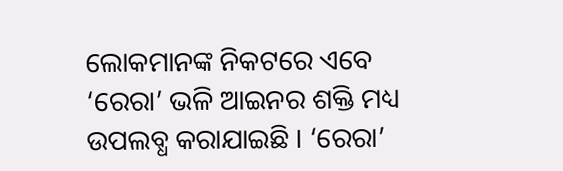ଲୋକମାନଙ୍କ ନିକଟରେ ଏବେ ‘ରେରା’ ଭଳି ଆଇନର ଶକ୍ତି ମଧ୍ୟ ଉପଲବ୍ଧ କରାଯାଇଛି । ‘ରେରା’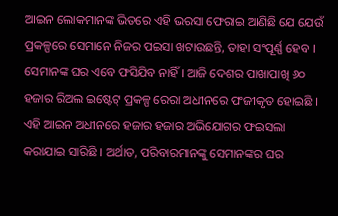ଆଇନ ଲୋକମାନଙ୍କ ଭିତରେ ଏହି ଭରସା ଫେରାଇ ଆଣିଛି ଯେ ଯେଉଁ ପ୍ରକଳ୍ପରେ ସେମାନେ ନିଜର ପଇସା ଖଟାଉଛନ୍ତି, ତାହା ସଂପୂର୍ଣ୍ଣ ହେବ । ସେମାନଙ୍କ ଘର ଏବେ ଫସିଯିବ ନାହିଁ । ଆଜି ଦେଶର ପାଖାପାଖି ୬୦ ହଜାର ରିଅଲ ଇଷ୍ଟେଟ୍ ପ୍ରକଳ୍ପ ରେରା ଅଧୀନରେ ପଂଜୀକୃତ ହୋଇଛି । ଏହି ଆଇନ ଅଧୀନରେ ହଜାର ହଜାର ଅଭିଯୋଗର ଫଇସଲା କରାଯାଇ ସାରିଛି । ଅର୍ଥାତ, ପରିବାରମାନଙ୍କୁ ସେମାନଙ୍କର ଘର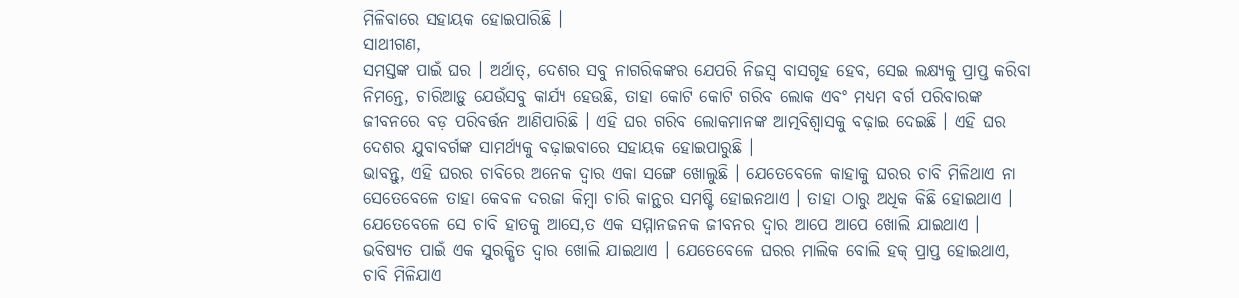ମିଳିବାରେ ସହାୟକ ହୋଇପାରିଛି ।
ସାଥୀଗଣ,
ସମସ୍ତଙ୍କ ପାଇଁ ଘର । ଅର୍ଥାତ୍, ଦେଶର ସବୁ ନାଗରିକଙ୍କର ଯେପରି ନିଜସ୍ୱ ବାସଗୃହ ହେବ, ସେଇ ଲକ୍ଷ୍ୟକୁ ପ୍ରାପ୍ତ କରିବା ନିମନ୍ତେ, ଚାରିଆଡ଼ୁ ଯେଉଁସବୁ କାର୍ଯ୍ୟ ହେଉଛି, ତାହା କୋଟି କୋଟି ଗରିବ ଲୋକ ଏବଂ ମଧ୍ୟମ ବର୍ଗ ପରିବାରଙ୍କ ଜୀବନରେ ବଡ଼ ପରିବର୍ତ୍ତନ ଆଣିପାରିଛି । ଏହି ଘର ଗରିବ ଲୋକମାନଙ୍କ ଆତ୍ମବିଶ୍ୱାସକୁ ବଢ଼ାଇ ଦେଇଛି । ଏହି ଘର ଦେଶର ଯୁବାବର୍ଗଙ୍କ ସାମର୍ଥ୍ୟକୁ ବଢ଼ାଇବାରେ ସହାୟକ ହୋଇପାରୁଛି ।
ଭାବନ୍ତୁ, ଏହି ଘରର ଚାବିରେ ଅନେକ ଦ୍ୱାର ଏକା ସଙ୍ଗେ ଖୋଲୁଛି । ଯେତେବେଳେ କାହାକୁ ଘରର ଚାବି ମିଳିଥାଏ ନା ସେତେବେଳେ ତାହା କେବଳ ଦରଜା କିମ୍ବା ଚାରି କାନ୍ଥର ସମଷ୍ଟି ହୋଇନଥାଏ । ତାହା ଠାରୁ ଅଧିକ କିଛି ହୋଇଥାଏ । ଯେତେବେଳେ ସେ ଚାବି ହାତକୁ ଆସେ,ତ ଏକ ସମ୍ମାନଜନକ ଜୀବନର ଦ୍ୱାର ଆପେ ଆପେ ଖୋଲି ଯାଇଥାଏ । ଭବିଷ୍ୟତ ପାଇଁ ଏକ ସୁରକ୍ଷିତ ଦ୍ୱାର ଖୋଲି ଯାଇଥାଏ । ଯେତେବେଳେ ଘରର ମାଲିକ ବୋଲି ହକ୍ ପ୍ରାପ୍ତ ହୋଇଥାଏ, ଚାବି ମିଳିଯାଏ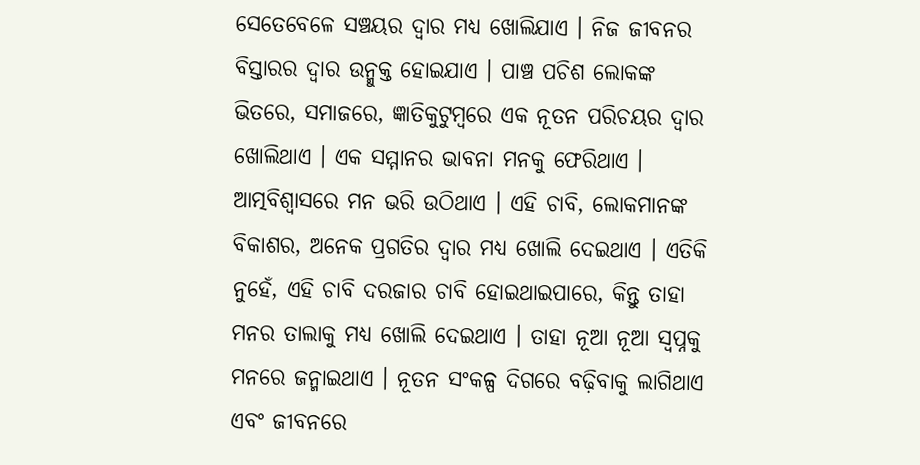ସେତେବେଳେ ସଞ୍ଚୟର ଦ୍ୱାର ମଧ୍ୟ ଖୋଲିଯାଏ । ନିଜ ଜୀବନର ବିସ୍ତାରର ଦ୍ୱାର ଉନ୍ମୁକ୍ତ ହୋଇଯାଏ । ପାଞ୍ଚ ପଚିଶ ଲୋକଙ୍କ ଭିତରେ, ସମାଜରେ, ଜ୍ଞାତିକୁଟୁମ୍ବରେ ଏକ ନୂତନ ପରିଚୟର ଦ୍ୱାର ଖୋଲିଥାଏ । ଏକ ସମ୍ମାନର ଭାବନା ମନକୁ ଫେରିଥାଏ । ଆତ୍ମବିଶ୍ୱାସରେ ମନ ଭରି ଉଠିଥାଏ । ଏହି ଚାବି, ଲୋକମାନଙ୍କ ବିକାଶର, ଅନେକ ପ୍ରଗତିର ଦ୍ୱାର ମଧ୍ୟ ଖୋଲି ଦେଇଥାଏ । ଏତିକି ନୁହେଁ, ଏହି ଚାବି ଦରଜାର ଚାବି ହୋଇଥାଇପାରେ, କିନ୍ତୁ ତାହା ମନର ତାଲାକୁ ମଧ୍ୟ ଖୋଲି ଦେଇଥାଏ । ତାହା ନୂଆ ନୂଆ ସ୍ୱପ୍ନକୁ ମନରେ ଜନ୍ମାଇଥାଏ । ନୂତନ ସଂକଳ୍ପ ଦିଗରେ ବଢ଼ିବାକୁ ଲାଗିଥାଏ ଏବଂ ଜୀବନରେ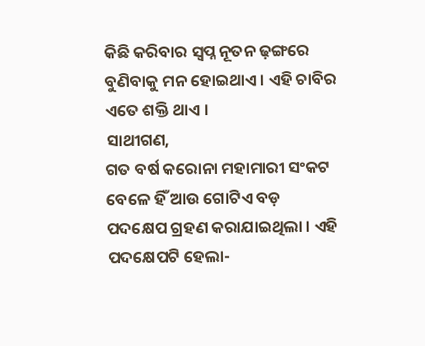କିଛି କରିବାର ସ୍ୱପ୍ନ ନୂତନ ଢ଼ଙ୍ଗରେ ବୁଣିବାକୁ ମନ ହୋଇଥାଏ । ଏହି ଚାବିର ଏତେ ଶକ୍ତି ଥାଏ ।
ସାଥୀଗଣ,
ଗତ ବର୍ଷ କରୋନା ମହାମାରୀ ସଂକଟ ବେଳେ ହିଁ ଆଉ ଗୋଟିଏ ବଡ଼ ପଦକ୍ଷେପ ଗ୍ରହଣ କରାଯାଇଥିଲା । ଏହି ପଦକ୍ଷେପଟି ହେଲା-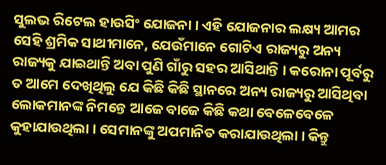ସୁଲଭ ରିଟେଲ ହାଉସିଂ ଯୋଜନା । ଏହି ଯୋଜନାର ଲକ୍ଷ୍ୟ ଆମର ସେହି ଶ୍ରମିକ ସାଥୀମାନେ, ଯେଉଁମାନେ ଗୋଟିଏ ରାଜ୍ୟରୁ ଅନ୍ୟ ରାଜ୍ୟକୁ ଯାଇଥାନ୍ତି ଅବା ପୁଣି ଗାଁରୁ ସହର ଆସିଥାନ୍ତି । କରୋନା ପୂର୍ବରୁ ତ ଆମେ ଦେଖିଥିଲୁ ଯେ କିଛି କିଛି ସ୍ଥାନରେ ଅନ୍ୟ ରାଜ୍ୟରୁ ଆସିଥିବା ଲୋକମାନଙ୍କ ନିମନ୍ତେ ଆଜେ ବାଜେ କିଛି କଥା ବେଳେବେଳେ କୁହାଯାଉଥିଲା । ସେମାନଙ୍କୁ ଅପମାନିତ କରାଯାଉଥିଲା । କିନ୍ତୁ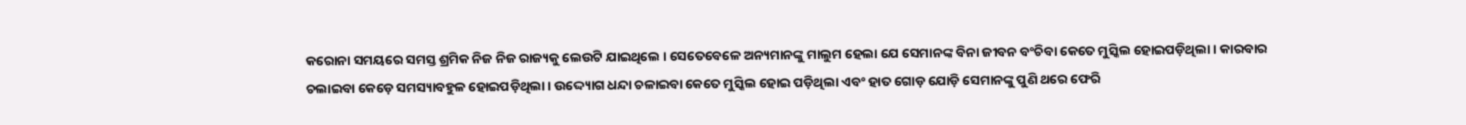କରୋନା ସମୟରେ ସମସ୍ତ ଶ୍ରମିକ ନିଜ ନିଜ ରାଜ୍ୟକୁ ଲେଉଟି ଯାଇଥିଲେ । ସେତେବେଳେ ଅନ୍ୟମାନଙ୍କୁ ମାଲୁମ ହେଲା ଯେ ସେମାନଙ୍କ ବିନା ଜୀବନ ବଂଚିବା କେତେ ମୁସ୍କିଲ ହୋଇପଡ଼ିଥିଲା । କାରବାର ଚଲାଇବା କେଡ଼େ ସମସ୍ୟାବହୁଳ ହୋଇପଡ଼ିଥିଲା । ଉଦ୍ଦ୍ୟୋଗ ଧନ୍ଦା ଚଳାଇବା କେତେ ମୁସ୍କିଲ ହୋଇ ପଡ଼ିଥିଲା ଏବଂ ହାତ ଗୋଡ଼ ଯୋଡ଼ି ସେମାନଙ୍କୁ ପୁଣି ଥରେ ଫେରି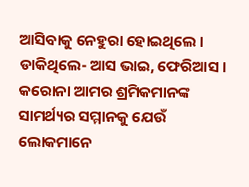ଆସିବାକୁ ନେହୁରା ହୋଇଥିଲେ । ଡାକିଥିଲେ- ଆସ ଭାଇ, ଫେରିଆସ । କରୋନା ଆମର ଶ୍ରମିକମାନଙ୍କ ସାମର୍ଥ୍ୟର ସମ୍ମାନକୁ ଯେଉଁ ଲୋକମାନେ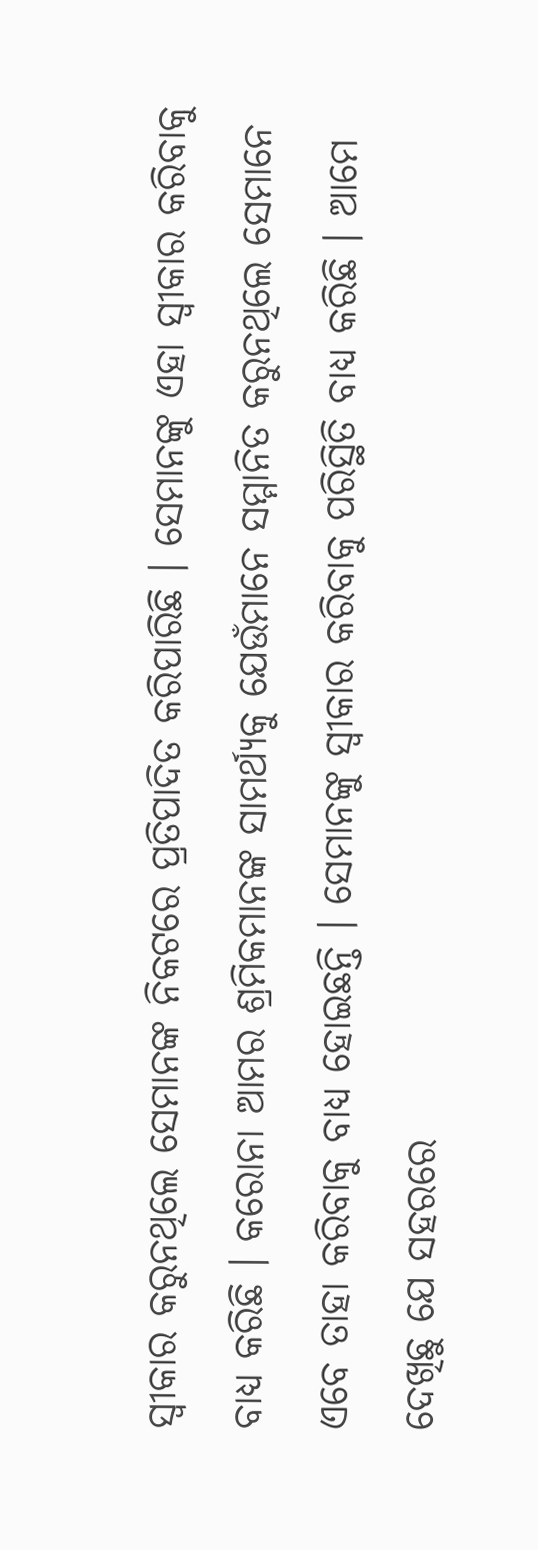ସ୍ୱୀକାର କରୁନଥିଲେ ସେମାନଙ୍କ ନିକଟରେ ପ୍ରତିପାଦିତ କରିପାରିଛି । ସେମାନଙ୍କୁ ଏହା ସ୍ୱୀକାର କରିବାକୁ ବାଧ୍ୟ କରିଛି । କରୋନା ଆମର ଶ୍ରମିକମାନଙ୍କ ସାମର୍ଥ୍ୟକୁ ଯେଉଁମାନେ ସମ୍ମାନିତ କରୁନଥିଲେ ସେମାନେ ଏବେ ତାହା କରିବାକୁ ବାଧ୍ୟ ହୋଇଛନ୍ତି । ସେମାନଙ୍କୁ ସ୍ୱୀକାର କରିବାକୁ ପରିସ୍ଥିତି ବାଧ୍ୟ କରିଛି । ଆମେ ଦେଖିଛୁ ଯେ ସହରରେ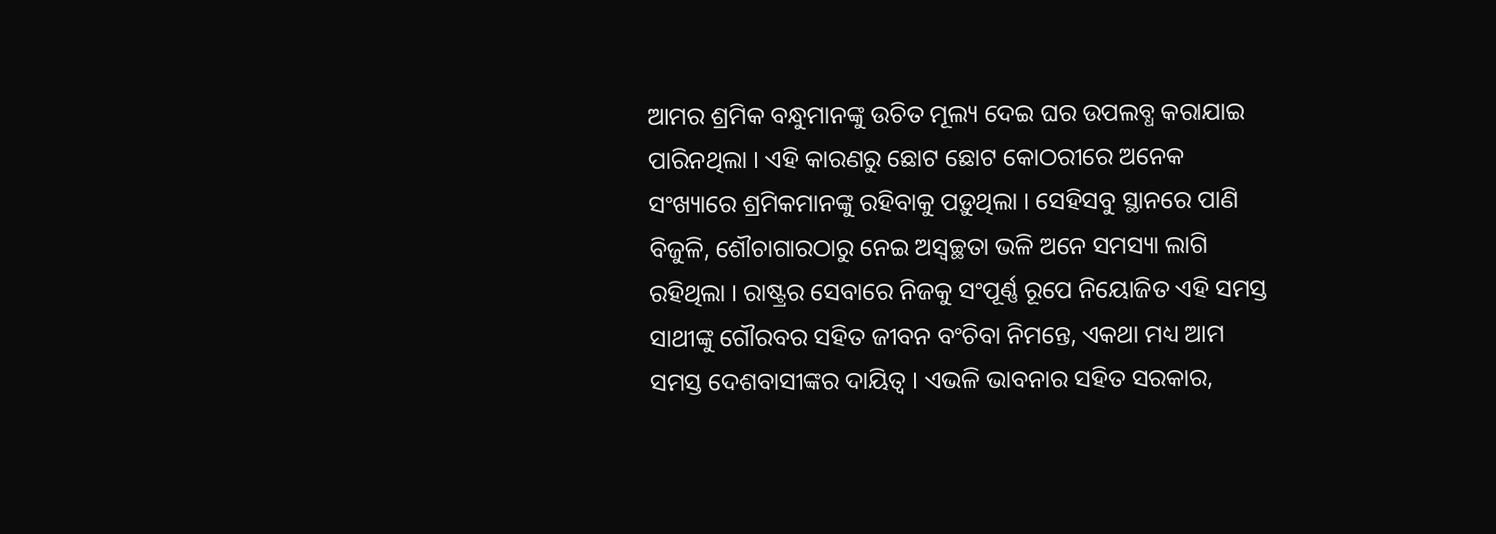ଆମର ଶ୍ରମିକ ବନ୍ଧୁମାନଙ୍କୁ ଉଚିତ ମୂଲ୍ୟ ଦେଇ ଘର ଉପଲବ୍ଧ କରାଯାଇ ପାରିନଥିଲା । ଏହି କାରଣରୁ ଛୋଟ ଛୋଟ କୋଠରୀରେ ଅନେକ ସଂଖ୍ୟାରେ ଶ୍ରମିକମାନଙ୍କୁ ରହିବାକୁ ପଡ଼ୁଥିଲା । ସେହିସବୁ ସ୍ଥାନରେ ପାଣି ବିଜୁଳି, ଶୌଚାଗାରଠାରୁ ନେଇ ଅସ୍ୱଚ୍ଛତା ଭଳି ଅନେ ସମସ୍ୟା ଲାଗି ରହିଥିଲା । ରାଷ୍ଟ୍ରର ସେବାରେ ନିଜକୁ ସଂପୂର୍ଣ୍ଣ ରୂପେ ନିୟୋଜିତ ଏହି ସମସ୍ତ ସାଥୀଙ୍କୁ ଗୌରବର ସହିତ ଜୀବନ ବଂଚିବା ନିମନ୍ତେ, ଏକଥା ମଧ୍ୟ ଆମ ସମସ୍ତ ଦେଶବାସୀଙ୍କର ଦାୟିତ୍ୱ । ଏଭଳି ଭାବନାର ସହିତ ସରକାର,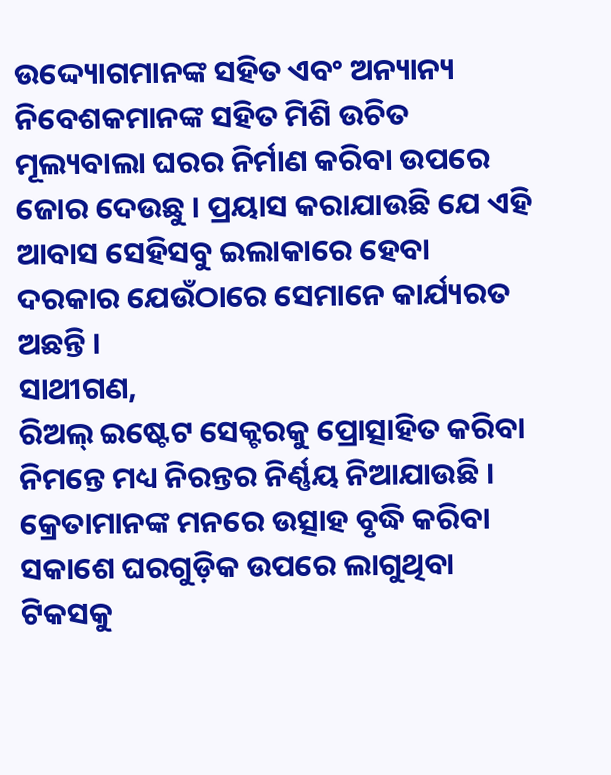ଉଦ୍ଦ୍ୟୋଗମାନଙ୍କ ସହିତ ଏବଂ ଅନ୍ୟାନ୍ୟ ନିବେଶକମାନଙ୍କ ସହିତ ମିଶି ଉଚିତ ମୂଲ୍ୟବାଲା ଘରର ନିର୍ମାଣ କରିବା ଉପରେ ଜୋର ଦେଉଛୁ । ପ୍ରୟାସ କରାଯାଉଛି ଯେ ଏହି ଆବାସ ସେହିସବୁ ଇଲାକାରେ ହେବା ଦରକାର ଯେଉଁଠାରେ ସେମାନେ କାର୍ଯ୍ୟରତ ଅଛନ୍ତି ।
ସାଥୀଗଣ,
ରିଅଲ୍ ଇଷ୍ଟେଟ ସେକ୍ଟରକୁ ପ୍ରୋତ୍ସାହିତ କରିବା ନିମନ୍ତେ ମଧ୍ୟ ନିରନ୍ତର ନିର୍ଣ୍ଣୟ ନିଆଯାଉଛି । କ୍ରେତାମାନଙ୍କ ମନରେ ଉତ୍ସାହ ବୃଦ୍ଧି କରିବା ସକାଶେ ଘରଗୁଡ଼ିକ ଉପରେ ଲାଗୁଥିବା ଟିକସକୁ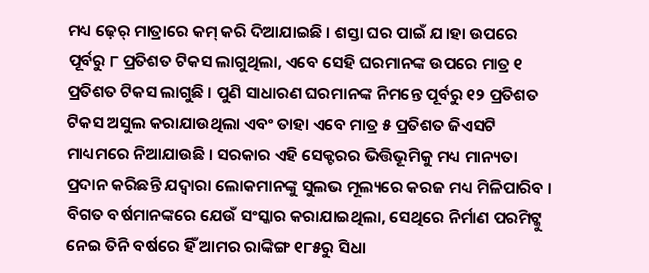ମଧ୍ୟ ଢ଼େର୍ ମାତ୍ରାରେ କମ୍ କରି ଦିଆଯାଇଛି । ଶସ୍ତା ଘର ପାଇଁ ଯ।ହା ଉପରେ ପୂର୍ବରୁ ୮ ପ୍ରତିଶତ ଟିକସ ଲାଗୁଥିଲା, ଏବେ ସେହି ଘରମାନଙ୍କ ଉପରେ ମାତ୍ର ୧ ପ୍ରତିଶତ ଟିକସ ଲାଗୁଛି । ପୁଣି ସାଧାରଣ ଘରମାନଙ୍କ ନିମନ୍ତେ ପୂର୍ବରୁ ୧୨ ପ୍ରତିଶତ ଟିକସ ଅସୁଲ କରାଯାଉଥିଲା ଏବଂ ତାହା ଏବେ ମାତ୍ର ୫ ପ୍ରତିଶତ ଜିଏସଟି ମାଧ୍ୟମରେ ନିଆଯାଉଛି । ସରକାର ଏହି ସେକ୍ଟରର ଭିତ୍ତିଭୂମିକୁ ମଧ୍ୟ ମାନ୍ୟତା ପ୍ରଦାନ କରିଛନ୍ତି ଯଦ୍ୱାରା ଲୋକମାନଙ୍କୁ ସୁଲଭ ମୂଲ୍ୟରେ କରଜ ମଧ୍ୟ ମିଳିପାରିବ ।
ବିଗତ ବର୍ଷମାନଙ୍କରେ ଯେଉଁ ସଂସ୍କାର କରାଯାଇଥିଲା, ସେଥିରେ ନିର୍ମାଣ ପରମିଟ୍କୁ ନେଇ ତିନି ବର୍ଷରେ ହିଁ ଆମର ରାଙ୍କିଙ୍ଗ ୧୮୫ରୁ ସିଧା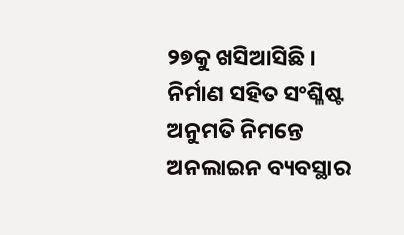୨୭କୁ ଖସିଆସିଛି । ନିର୍ମାଣ ସହିତ ସଂଶ୍ଳିଷ୍ଟ ଅନୁମତି ନିମନ୍ତେ ଅନଲାଇନ ବ୍ୟବସ୍ଥାର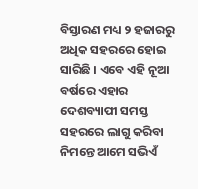ବିସ୍ତାରଣ ମଧ୍ୟ ୨ ହଜାରରୁ ଅଧିକ ସହରରେ ହୋଇ ସାରିଛି । ଏବେ ଏହି ନୂଆ ବର୍ଷରେ ଏହାର ଦେଶବ୍ୟାପୀ ସମସ୍ତ ସହରରେ ଲାଗୁ କରିବା ନିମନ୍ତେ ଆମେ ସଭିଏଁ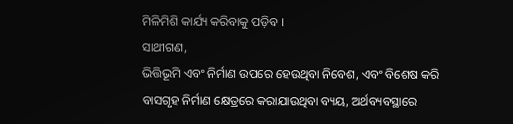ମିଳିମିଶି କାର୍ଯ୍ୟ କରିବାକୁ ପଡ଼ିବ ।
ସାଥୀଗଣ,
ଭିତ୍ତିଭୂମି ଏବଂ ନିର୍ମାଣ ଉପରେ ହେଉଥିବା ନିବେଶ, ଏବଂ ବିଶେଷ କରି ବାସଗୃହ ନିର୍ମାଣ କ୍ଷେତ୍ରରେ କରାଯାଉଥିବା ବ୍ୟୟ, ଅର୍ଥବ୍ୟବସ୍ଥାରେ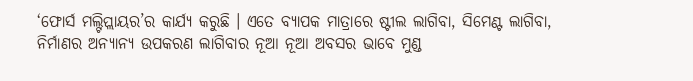‘ଫୋର୍ସ ମଲ୍ଟିପ୍ଲାୟର’ର କାର୍ଯ୍ୟ କରୁଛି । ଏତେ ବ୍ୟାପକ ମାତ୍ରାରେ ଷ୍ଟୀଲ ଲାଗିବା, ସିମେଣ୍ଟ ଲାଗିବା, ନିର୍ମାଣର ଅନ୍ୟାନ୍ୟ ଉପକରଣ ଲାଗିବାର ନୂଆ ନୂଆ ଅବସର ଭାବେ ମୁଣ୍ଡ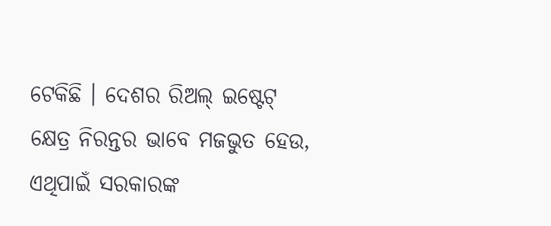ଟେକିଛି । ଦେଶର ରିଅଲ୍ ଇଷ୍ଟେଟ୍ କ୍ଷେତ୍ର ନିରନ୍ତର ଭାବେ ମଜଭୁତ ହେଉ, ଏଥିପାଇଁ ସରକାରଙ୍କ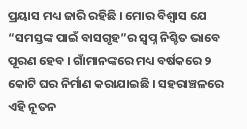ପ୍ରୟାସ ମଧ୍ୟ ଜାରି ରହିଛି । ମୋର ବିଶ୍ୱାସ ଯେ “ସମସ୍ତଙ୍କ ପାଇଁ ବାସଗୃହ”ର ସ୍ୱପ୍ନ ନିଶ୍ଚିତ ଭାବେ ପୂରଣ ହେବ । ଗାଁମାନଙ୍କରେ ମଧ୍ୟ ବର୍ଷକରେ ୨ କୋଟି ଘର ନିର୍ମାଣ କରାଯାଇଛି । ସହରାଞ୍ଚଳରେ ଏହି ନୂତନ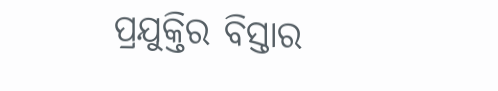ପ୍ରଯୁକ୍ତିର ବିସ୍ତାର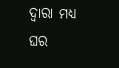ଦ୍ୱାରା ମଧ୍ୟ ଘର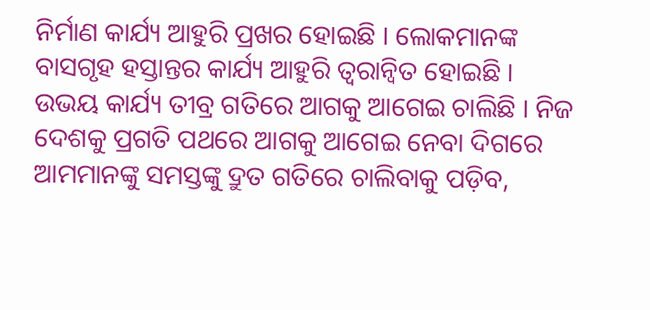ନିର୍ମାଣ କାର୍ଯ୍ୟ ଆହୁରି ପ୍ରଖର ହୋଇଛି । ଲୋକମାନଙ୍କ ବାସଗୃହ ହସ୍ତାନ୍ତର କାର୍ଯ୍ୟ ଆହୁରି ତ୍ୱରାନ୍ୱିତ ହୋଇଛି । ଉଭୟ କାର୍ଯ୍ୟ ତୀବ୍ର ଗତିରେ ଆଗକୁ ଆଗେଇ ଚାଲିଛି । ନିଜ ଦେଶକୁ ପ୍ରଗତି ପଥରେ ଆଗକୁ ଆଗେଇ ନେବା ଦିଗରେ ଆମମାନଙ୍କୁ ସମସ୍ତଙ୍କୁ ଦ୍ରୁତ ଗତିରେ ଚାଲିବାକୁ ପଡ଼ିବ,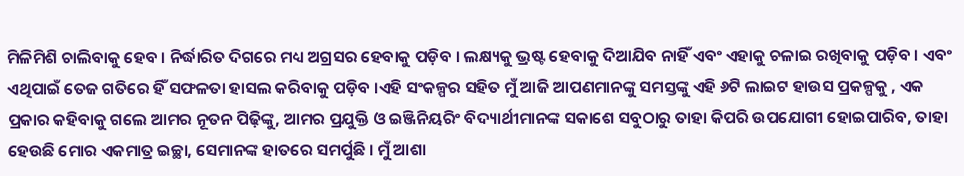ମିଳିମିଶି ଚାଲିବାକୁ ହେବ । ନିର୍ଦ୍ଧାରିତ ଦିଗରେ ମଧ୍ୟ ଅଗ୍ରସର ହେବାକୁ ପଡ଼ିବ । ଲକ୍ଷ୍ୟକୁ ଭ୍ରଷ୍ଟ ହେବାକୁ ଦିଆଯିବ ନାହିଁ ଏବଂ ଏହାକୁ ଚଳାଇ ରଖିବାକୁ ପଡ଼ିବ । ଏବଂ ଏଥିପାଇଁ ତେଜ ଗତିରେ ହିଁ ସଫଳତା ହାସଲ କରିବାକୁ ପଡ଼ିବ ।ଏହି ସଂକଳ୍ପର ସହିତ ମୁଁ ଆଜି ଆପଣମାନଙ୍କୁ ସମସ୍ତଙ୍କୁ ଏହି ୬ଟି ଲାଇଟ ହାଉସ ପ୍ରକଳ୍ପକୁ , ଏକ ପ୍ରକାର କହିବାକୁ ଗଲେ ଆମର ନୂତନ ପିଢ଼ିଙ୍କୁ, ଆମର ପ୍ରଯୁକ୍ତି ଓ ଇଞ୍ଜିନିୟରିଂ ବିଦ୍ୟାର୍ଥୀମାନଙ୍କ ସକାଶେ ସବୁଠାରୁ ତାହା କିପରି ଉପଯୋଗୀ ହୋଇପାରିବ, ତାହା ହେଉଛି ମୋର ଏକମାତ୍ର ଇଚ୍ଛା, ସେମାନଙ୍କ ହାତରେ ସମର୍ପୁଛି । ମୁଁ ଆଶା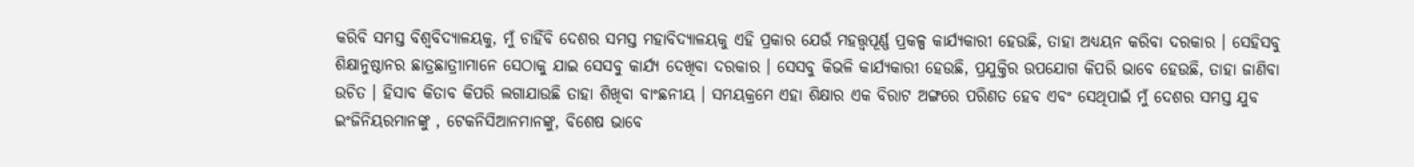କରିବି ସମସ୍ତ ବିଶ୍ୱବିଦ୍ୟାଳୟକୁ, ମୁଁ ଚାହିଁବି ଦେଶର ସମସ୍ତ ମହାବିଦ୍ୟାଳୟକୁ ଏହି ପ୍ରକାର ଯେଉଁ ମହତ୍ତ୍ୱପୂର୍ଣ୍ଣ ପ୍ରକଳ୍ପ କାର୍ଯ୍ୟକାରୀ ହେଉଛି, ତାହା ଅଧ୍ୟୟନ କରିବା ଦରକାର । ସେହିସବୁ ଶିକ୍ଷାନୁଷ୍ଠାନର ଛାତ୍ରଛାତ୍ରୀାମାନେ ସେଠାକୁ ଯାଇ ସେସବୁ କାର୍ଯ୍ୟ ଦେଖିବା ଦରକାର । ସେସବୁ କିଭଳି କାର୍ଯ୍ୟକାରୀ ହେଉଛି, ପ୍ରଯୁକ୍ତିର ଉପଯୋଗ କିପରି ଭାବେ ହେଉଛି, ତାହା ଜାଣିବା ଉଚିତ । ହିସାବ କିତାବ କିପରି ଲଗାଯାଉଛି ତାହା ଶିଖିବା ବାଂଛନୀୟ । ସମୟକ୍ରମେ ଏହା ଶିକ୍ଷାର ଏକ ବିରାଟ ଅଙ୍ଗରେ ପରିଣତ ହେବ ଏବଂ ସେଥିପାଇଁ ମୁଁ ଦେଶର ସମସ୍ତ ଯୁବ ଇଂଜିନିୟରମାନଙ୍କୁ , ଟେକନିସିଆନମାନଙ୍କୁ, ବିଶେଷ ଭାବେ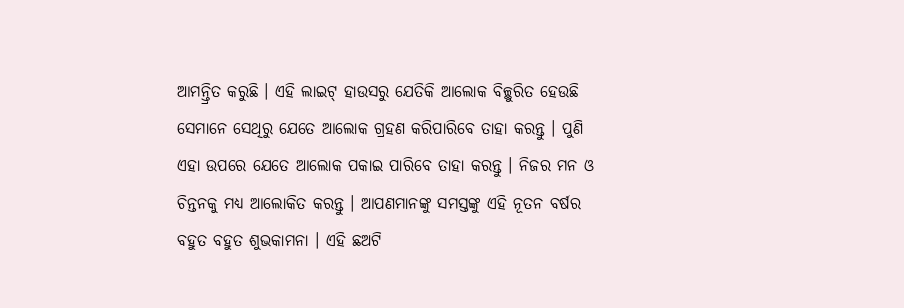ଆମନ୍ତ୍ରିତ କରୁଛି । ଏହି ଲାଇଟ୍ ହାଉସରୁ ଯେତିକି ଆଲୋକ ବିଚ୍ଛୁରିତ ହେଉଛି ସେମାନେ ସେଥିରୁ ଯେତେ ଆଲୋକ ଗ୍ରହଣ କରିପାରିବେ ତାହା କରନ୍ତୁ । ପୁଣି ଏହା ଉପରେ ଯେତେ ଆଲୋକ ପକାଇ ପାରିବେ ତାହା କରନ୍ତୁ । ନିଜର ମନ ଓ ଚିନ୍ତନକୁ ମଧ୍ୟ ଆଲୋକିତ କରନ୍ତୁ । ଆପଣମାନଙ୍କୁ ସମସ୍ତଙ୍କୁ ଏହି ନୂତନ ବର୍ଷର ବହୁତ ବହୁତ ଶୁଭକାମନା । ଏହି ଛଅଟି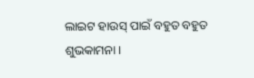ଲାଇଟ ହାଉସ୍ ପାଇଁ ବହୁତ ବହୁତ ଶୁଭକାମନା ।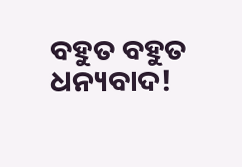ବହୁତ ବହୁତ ଧନ୍ୟବାଦ!